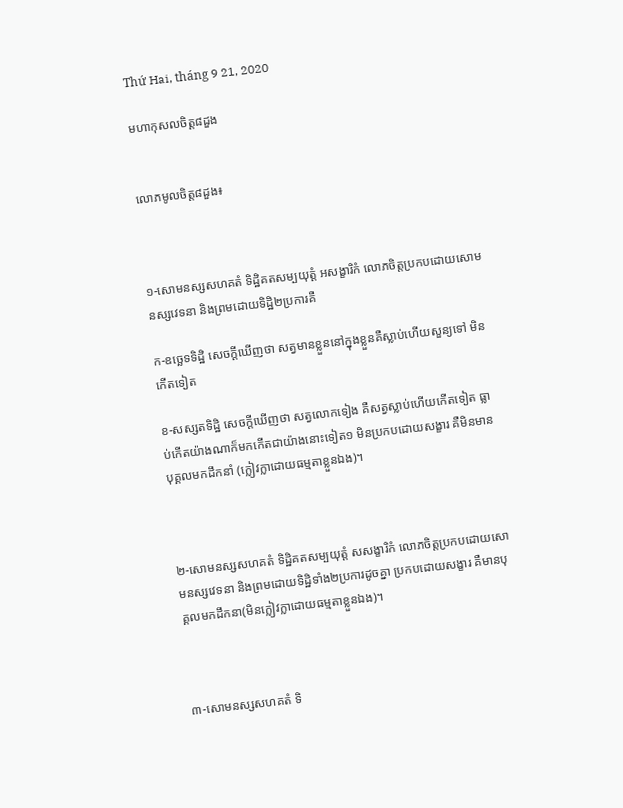Thứ Hai, tháng 9 21, 2020

មហាកុសលចិត្ត៨ដួង


លោភមូលចិត្ត៨ដួង៖



១-សោមនស្សសហគតំ ទិដ្ឋិគតសម្បយុត្តំ អសង្ខារិកំ លោភចិត្តប្រកបដោយសោមនស្សវេទនា និងព្រមដោយទិដ្ឋិ២ប្រការគឺ

ក-ឧច្ឆេទទិដ្ឋិ សេចក្តីឃើញថា សត្វមានខ្លួននៅក្នុងខ្លួនគឺស្លាប់ហើយសួន្យទៅ មិនកើតទៀត

ខ-សស្សតទិដ្ឋិ សេចក្តីឃើញថា សត្វលោកទៀង គឺសត្វស្លាប់ហើយកើតទៀត ធ្លាប់កើតយ៉ាងណាក៏មកកើតជាយ៉ាងនោះទៀត១ មិនប្រកបដោយសង្ខារ គឺមិនមានបុគ្គលមកដឹកនាំ (ក្លៀវក្លាដោយធម្មតាខ្លួនឯង)។



២-សោមនស្សសហគតំ ទិដ្ឋិគតសម្បយុត្តំ សសង្ខារិកំ លោភចិត្តប្រកបដោយសោមនស្សវេទនា និងព្រមដោយទិដ្ឋិទាំង២ប្រការដូចគ្នា ប្រកបដោយសង្ខារ គឺមានបុគ្គលមកដឹកនា(មិនក្លៀវក្លាដោយធម្មតាខ្លួនឯង)។



៣-សោមនស្សសហគតំ ទិ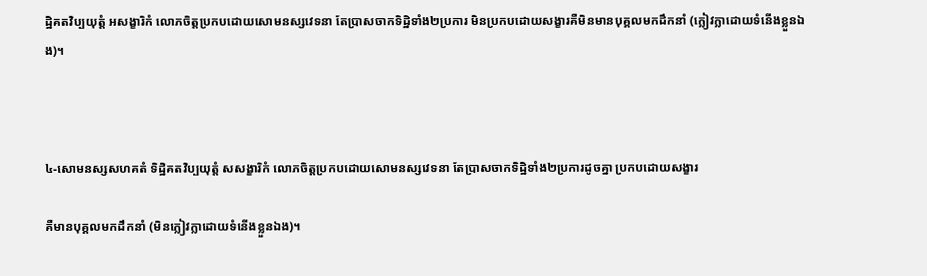ដ្ឋិគតវិប្បយុត្តំ អសង្ខារិកំ លោភចិត្តប្រកបដោយសោមនស្សវេទនា តែប្រាសចាកទិដ្ឋិទាំង២ប្រការ មិនប្រកបដោយសង្ខារគឺមិនមានបុគ្គលមកដឹកនាំ (ក្លៀវក្លាដោយទំនើងខ្លួនឯង)។



៤-សោមនស្សសហគតំ ទិដ្ឋិគតវិប្បយុត្តំ សសង្ខារិកំ លោភចិត្តប្រកបដោយសោមនស្សវេទនា តែប្រាសចាកទិដ្ឋិទាំង២ប្រការដូចគ្នា ប្រកបដោយសង្ខារ

គឺមានបុគ្គលមកដឹកនាំ (មិនក្លៀវក្លាដោយទំនើងខ្លួនឯង)។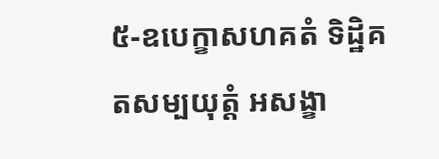៥-ឧបេក្ខាសហគតំ ទិដ្ឋិគតសម្បយុត្តំ អសង្ខា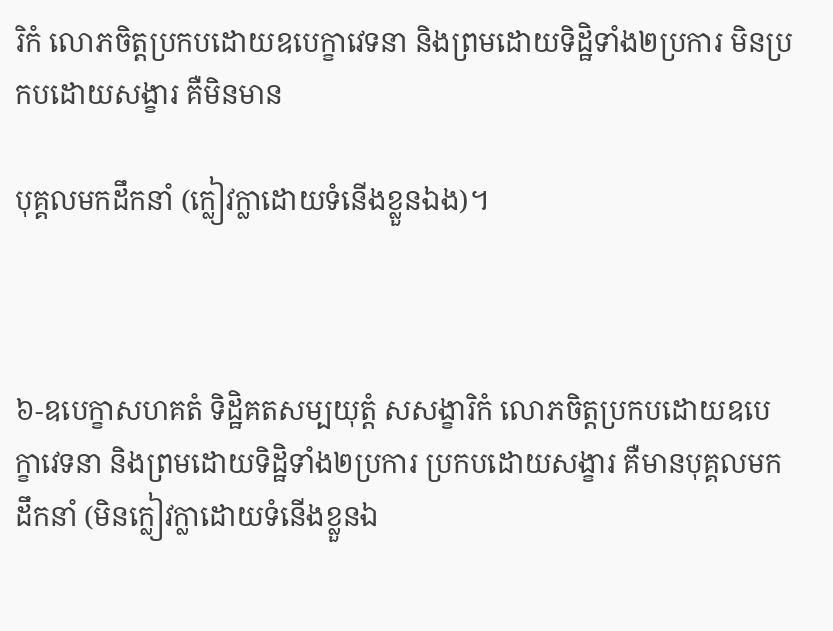រិកំ លោភចិត្តប្រកបដោយឧបេក្ខាវេទនា និងព្រមដោយទិដ្ឋិទាំង២ប្រការ មិនប្រកបដោយសង្ខារ គឺមិនមាន

បុគ្គលមកដឹកនាំ (ក្លៀវក្លាដោយទំនើងខ្លួនឯង)។



៦-ឧបេក្ខាសហគតំ ទិដ្ឋិគតសម្បយុត្តំ សសង្ខារិកំ លោភចិត្តប្រកបដោយឧបេក្ខាវេទនា និងព្រមដោយទិដ្ឋិទាំង២ប្រការ ប្រកបដោយសង្ខារ គឺមានបុគ្គលមកដឹកនាំ (មិនក្លៀវក្លាដោយទំនើងខ្លួនឯ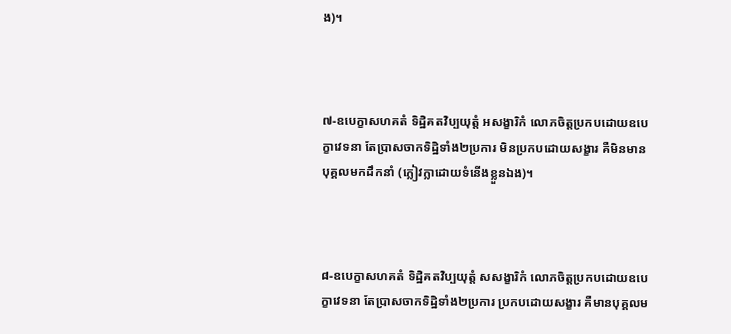ង)។



៧-ឧបេក្ខាសហគតំ ទិដ្ឋិគតវិប្បយុត្តំ អសង្ខារិកំ លោភចិត្តប្រកបដោយឧបេក្ខាវេទនា តែប្រាសចាកទិដ្ឋិទាំង២ប្រការ មិនប្រកបដោយសង្ខារ គឺមិនមានបុគ្គលមកដឹកនាំ (ក្លៀវក្លាដោយទំនើងខ្លួនឯង)។



៨-ឧបេក្ខាសហគតំ ទិដ្ឋិគតវិប្បយុត្តំ សសង្ខារិកំ លោភចិត្តប្រកបដោយឧបេក្ខាវេទនា តែប្រាសចាកទិដ្ឋិទាំង២ប្រការ ប្រកបដោយសង្ខារ គឺមានបុគ្គលម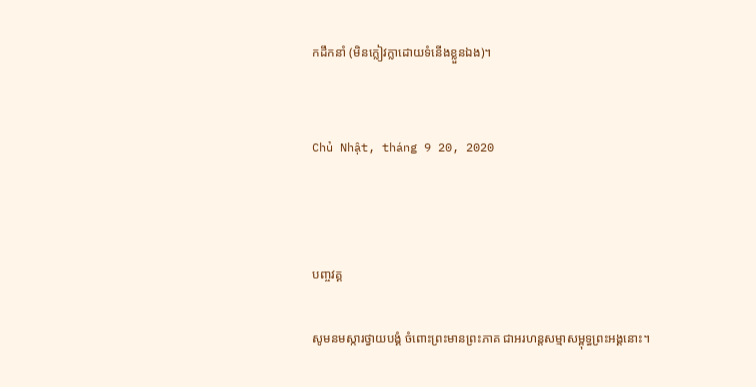កដឹកនាំ (មិនក្លៀវក្លាដោយទំនើងខ្លួនឯង)។


Chủ Nhật, tháng 9 20, 2020



បញ្ចវគ្គ

សូមនមស្ការថ្វាយបង្គំ ចំពោះព្រះមានព្រះភាគ ជាអរហន្តសម្មាសម្ពុទ្ធព្រះអង្គនោះ។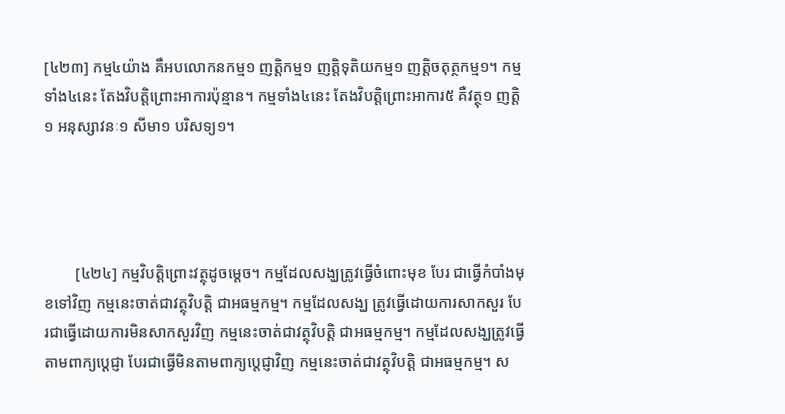[៤២៣] កម្ម៤យ៉ាង គឺអបលោកនកម្ម១ ញត្តិកម្ម១ ញត្តិទុតិយកម្ម១ ញត្តិចតុត្ថកម្ម១។ កម្មទាំង៤នេះ តែងវិបត្តិព្រោះអាការប៉ុន្មាន។ កម្មទាំង៤នេះ តែងវិបត្តិព្រោះអាការ៥ គឺវត្ថុ១ ញត្តិ១ អនុស្សាវនៈ១ សីមា១ បរិសទ្យ១។




        [៤២៤] កម្មវិបត្តិព្រោះវត្ថុដូចម្តេច។ កម្មដែលសង្ឃត្រូវធ្វើចំពោះមុខ បែរ ជាធ្វើកំបាំងមុខទៅវិញ កម្មនេះចាត់ជាវត្ថុវិបត្តិ ជាអធម្មកម្ម។ កម្មដែលសង្ឃ ត្រូវធ្វើដោយការសាកសួរ បែរជាធ្វើដោយការមិនសាកសួរវិញ កម្មនេះចាត់ជាវត្ថុវិបត្តិ ជាអធម្មកម្ម។ កម្មដែលសង្ឃត្រូវធ្វើតាមពាក្យប្តេជ្ញា បែរជាធ្វើមិនតាមពាក្យប្តេជ្ញាវិញ កម្មនេះចាត់ជាវត្ថុវិបត្តិ ជាអធម្មកម្ម។ ស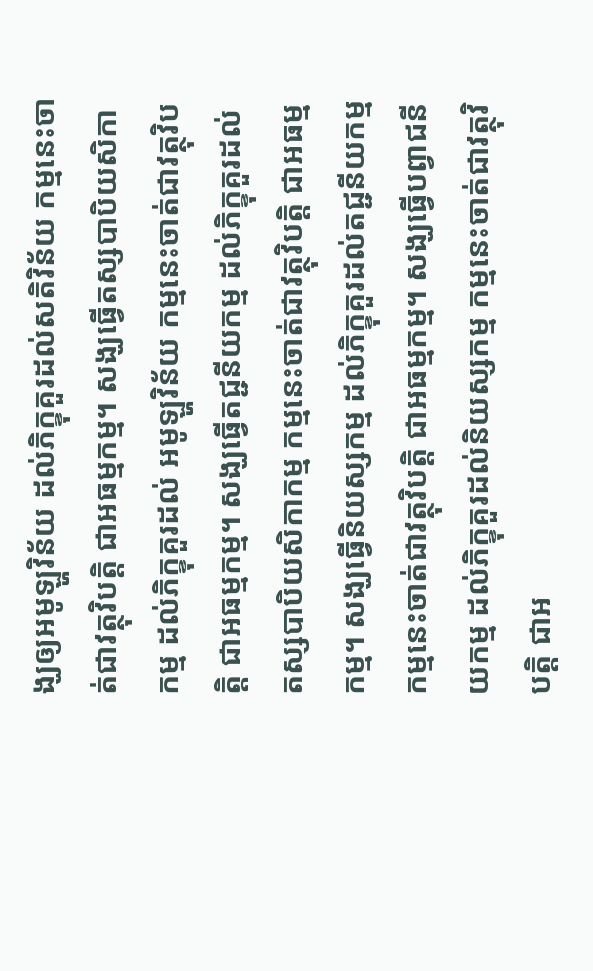ង្ឃឲ្យអមូឡ្ហវិន័យ ដល់ភិក្ខុគួរដល់សតិវិន័យ កម្មនេះចាត់ជាវត្ថុវិបត្តិ ជាអធម្មកម្ម។ សង្ឃធ្វើតស្សបាបិយសិកាកម្ម ដល់ភិក្ខុគួរដល់ អមូឡ្ហវិន័យ កម្មនេះចាត់ជាវត្ថុវិបត្តិ ជាអធម្មកម្ម។ សង្ឃធ្វើតជ្ជនីយកម្ម ដល់ភិក្ខុគួរដល់ តស្សបាបិយសិកាកម្ម កម្មនេះចាត់ជាវត្ថុវិបត្តិ ជាអធម្មកម្ម។ សង្ឃធ្វើនិយស្សកម្ម ដល់ភិក្ខុគួរដល់តជ្ជនីយកម្ម កម្មនេះចាត់ជាវត្ថុវិបត្តិ ជាអធម្មកម្ម។ សង្ឃធ្វើបព្វាជនីយកម្ម ដល់ភិក្ខុគួរដល់និយស្សកម្ម កម្មនេះចាត់ជាវត្ថុវិបត្តិ ជាអ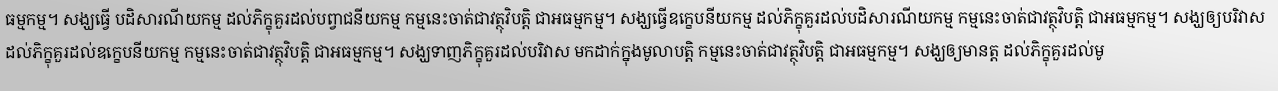ធម្មកម្ម។ សង្ឃធ្វើ បដិសារណីយកម្ម ដល់ភិក្ខុគួរដល់បព្វាជនីយកម្ម កម្មនេះចាត់ជាវត្ថុវិបត្តិ ជាអធម្មកម្ម។ សង្ឃធ្វើឧក្ខេបនីយកម្ម ដល់ភិក្ខុគួរដល់បដិសារណីយកម្ម កម្មនេះចាត់ជាវត្ថុវិបត្តិ ជាអធម្មកម្ម។ សង្ឃឲ្យបរិវាស ដល់ភិក្ខុគួរដល់ឧក្ខេបនីយកម្ម កម្មនេះចាត់ជាវត្ថុវិបត្តិ ជាអធម្មកម្ម។ សង្ឃទាញភិក្ខុគួរដល់បរិវាស មកដាក់ក្នុងមូលាបត្តិ កម្មនេះចាត់ជាវត្ថុវិបត្តិ ជាអធម្មកម្ម។ សង្ឃឲ្យមានត្ត ដល់ភិក្ខុគួរដល់មូ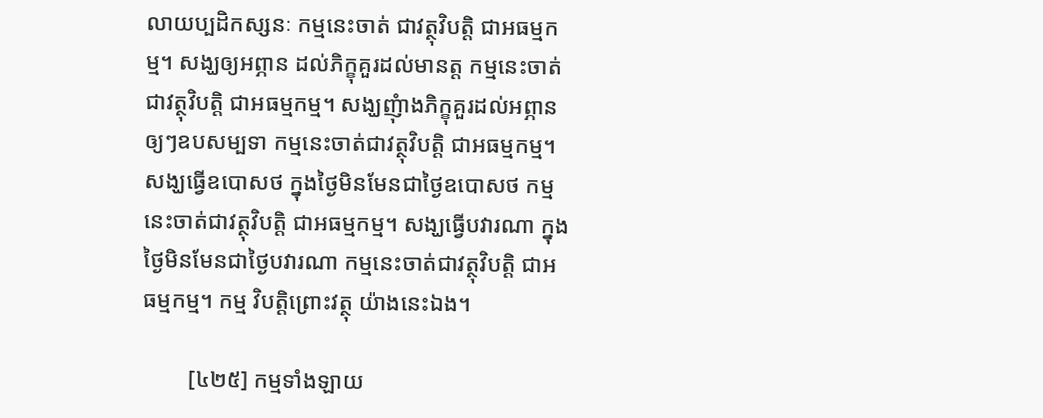លាយប្បដិកស្សនៈ កម្មនេះចាត់ ជាវត្ថុវិបត្តិ ជាអធម្មកម្ម។ សង្ឃឲ្យអព្ភាន ដល់ភិក្ខុគួរដល់មានត្ត កម្មនេះចាត់ជាវត្ថុវិបត្តិ ជាអធម្មកម្ម។ សង្ឃញុំាងភិក្ខុគួរដល់អព្ភាន ឲ្យៗឧបសម្បទា កម្មនេះចាត់ជាវត្ថុវិបត្តិ ជាអធម្មកម្ម។ សង្ឃធ្វើឧបោសថ ក្នុងថ្ងៃមិនមែនជាថ្ងៃឧបោសថ កម្មនេះចាត់ជាវត្ថុវិបត្តិ ជាអធម្មកម្ម។ សង្ឃធ្វើបវារណា ក្នុងថ្ងៃមិនមែនជាថ្ងៃបវារណា កម្មនេះចាត់ជាវត្ថុវិបត្តិ ជាអធម្មកម្ម។ កម្ម វិបត្តិព្រោះវត្ថុ យ៉ាងនេះឯង។

        [៤២៥] កម្មទាំងឡាយ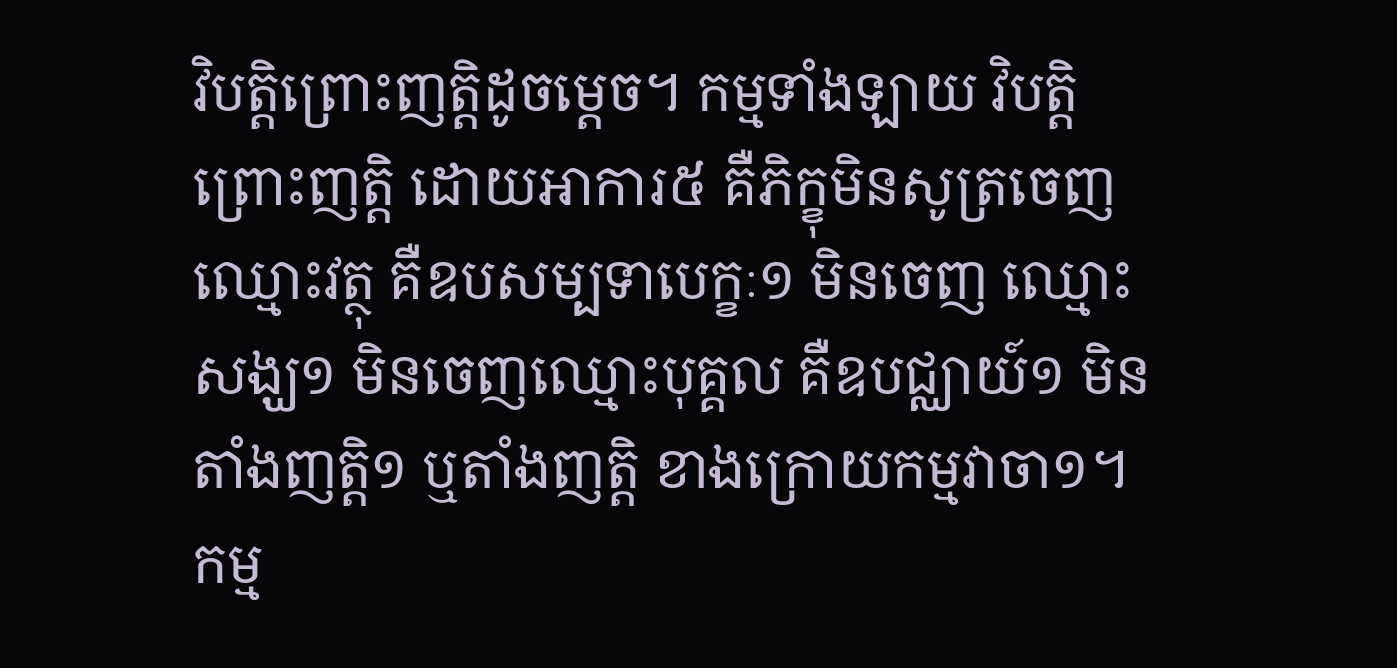វិបត្តិព្រោះញត្តិដូចម្តេច។ កម្មទាំងឡាយ វិបត្តិព្រោះញត្តិ ដោយអាការ៥ គឺភិក្ខុមិនសូត្រចេញឈ្មោះវត្ថុ គឺឧបសម្បទាបេក្ខៈ១ មិនចេញ ឈ្មោះសង្ឃ១ មិនចេញឈ្មោះបុគ្គល គឺឧបជ្ឈាយ៍១ មិនតាំងញត្តិ១ ឬតាំងញត្តិ ខាងក្រោយកម្មវាចា១។ កម្ម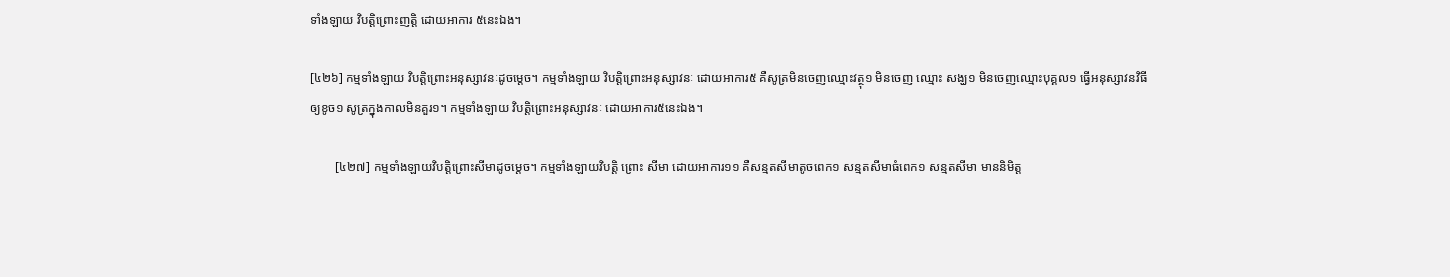ទាំងឡាយ វិបត្តិព្រោះញត្តិ ដោយអាការ ៥នេះឯង។

[៤២៦] កម្មទាំងឡាយ វិបត្តិព្រោះអនុស្សាវនៈដូចម្តេច។ កម្មទាំងឡាយ វិបត្តិព្រោះអនុស្សាវនៈ ដោយអាការ៥ គឺសូត្រមិនចេញឈ្មោះវត្ថុ១ មិនចេញ ឈ្មោះ សង្ឃ១ មិនចេញឈ្មោះបុគ្គល១ ធ្វើអនុស្សាវនវិធីឲ្យខូច១ សូត្រក្នុងកាលមិនគួរ១។ កម្មទាំងឡាយ វិបត្តិព្រោះអនុស្សាវនៈ ដោយអាការ៥នេះឯង។

        [៤២៧] កម្មទាំងឡាយវិបត្តិព្រោះសីមាដូចម្តេច។ កម្មទាំងឡាយវិបត្តិ ព្រោះ សីមា ដោយអាការ១១ គឺសន្មតសីមាតូចពេក១ សន្មតសីមាធំពេក១ សន្មតសីមា មាននិមិត្ត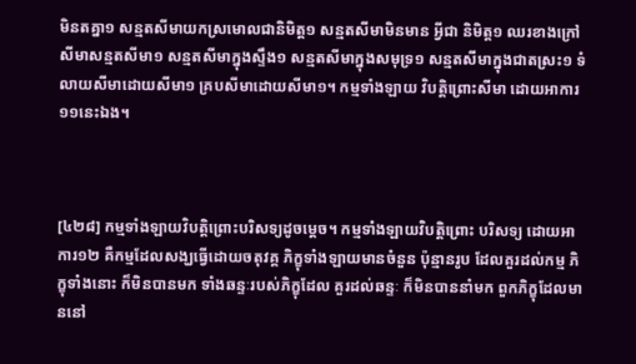មិនតគ្នា១ សន្មតសីមាយកស្រមោលជានិមិត្ត១ សន្មតសីមាមិនមាន អ្វីជា និមិត្ត១ ឈរខាងក្រៅសីមាសន្មតសីមា១ សន្មតសីមាក្នុងស្ទឹង១ សន្មតសីមាក្នុងសមុទ្រ១ សន្មតសីមាក្នុងជាតស្រះ១ ទំលាយសីមាដោយសីមា១ គ្របសីមាដោយសីមា១។ កម្មទាំងឡាយ វិបត្តិព្រោះសីមា ដោយអាការ១១នេះឯង។



[៤២៨] កម្មទាំងឡាយវិបត្តិព្រោះបរិសទ្យដូចម្តេច។ កម្មទាំងឡាយវិបត្តិព្រោះ បរិសទ្យ ដោយអាការ១២ គឺកម្មដែលសង្ឃធ្វើដោយចតុវគ្គ ភិក្ខុទាំងឡាយមានចំនួន ប៉ុន្មានរូប ដែលគួរដល់កម្ម ភិក្ខុទាំងនោះ ក៏មិនបានមក ទាំងឆន្ទៈរបស់ភិក្ខុដែល គួរដល់ឆន្ទៈ ក៏មិនបាននាំមក ពួកភិក្ខុដែលមាននៅ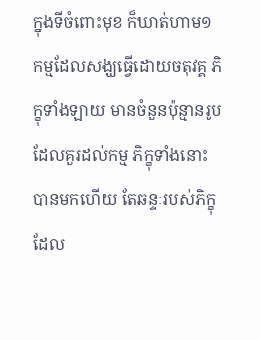ក្នុងទីចំពោះមុខ ក៏ឃាត់ហាម១ កម្មដែលសង្ឃធ្វើដោយចតុវគ្គ ភិក្ខុទាំងឡាយ មានចំនួនប៉ុន្មានរូប ដែលគួរដល់កម្ម ភិក្ខុទាំងនោះ បានមកហើយ តែឆន្ទៈរបស់ភិក្ខុដែល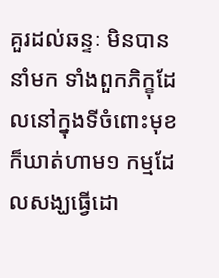គួរដល់ឆន្ទៈ មិនបាននាំមក ទាំងពួកភិក្ខុដែលនៅក្នុងទីចំពោះមុខ ក៏ឃាត់ហាម១ កម្មដែលសង្ឃធ្វើដោ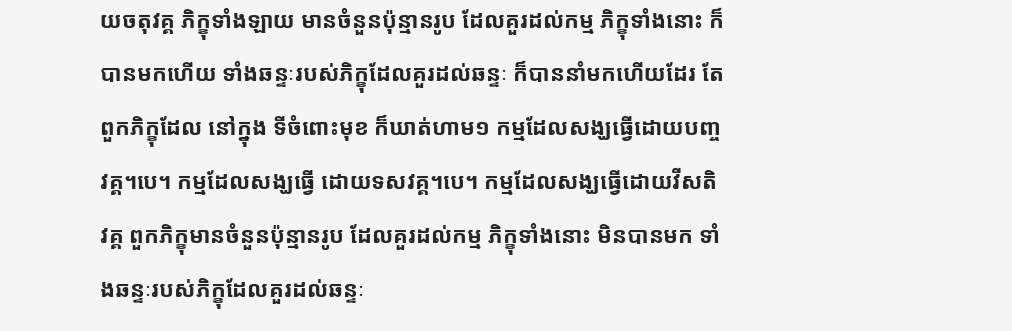យចតុវគ្គ ភិក្ខុទាំងឡាយ មានចំនួនប៉ុន្មានរូប ដែលគួរដល់កម្ម ភិក្ខុទាំងនោះ ក៏បានមកហើយ ទាំងឆន្ទៈរបស់ភិក្ខុដែលគួរដល់ឆន្ទៈ ក៏បាននាំមកហើយដែរ តែពួកភិក្ខុដែល នៅក្នុង ទីចំពោះមុខ ក៏ឃាត់ហាម១ កម្មដែលសង្ឃធ្វើដោយបញ្ចវគ្គ។បេ។ កម្មដែលសង្ឃធ្វើ ដោយទសវគ្គ។បេ។ កម្មដែលសង្ឃធ្វើដោយវីសតិវគ្គ ពួកភិក្ខុមានចំនួនប៉ុន្មានរូប ដែលគួរដល់កម្ម ភិក្ខុទាំងនោះ មិនបានមក ទាំងឆន្ទៈរបស់ភិក្ខុដែលគួរដល់ឆន្ទៈ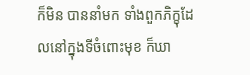ក៏មិន បាននាំមក ទាំងពួកភិក្ខុដែលនៅក្នុងទីចំពោះមុខ ក៏ឃា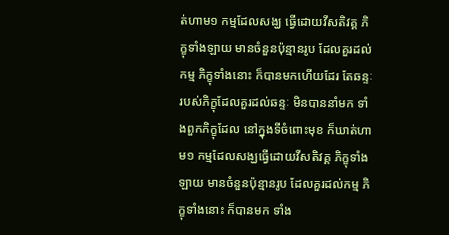ត់ហាម១ កម្មដែលសង្ឃ ធ្វើដោយវីសតិវគ្គ ភិក្ខុទាំងឡាយ មានចំនួនប៉ុន្មានរូប ដែលគួរដល់កម្ម ភិក្ខុទាំងនោះ ក៏បានមកហើយដែរ តែឆន្ទៈរបស់ភិក្ខុដែលគួរដល់ឆន្ទៈ មិនបាននាំមក ទាំងពួកភិក្ខុដែល នៅក្នុងទីចំពោះមុខ ក៏ឃាត់ហាម១ កម្មដែលសង្ឃធ្វើដោយវីសតិវគ្គ ភិក្ខុទាំងឡាយ មានចំនួនប៉ុន្មានរូប ដែលគួរដល់កម្ម ភិក្ខុទាំងនោះ ក៏បានមក ទាំង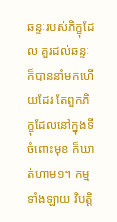ឆន្ទៈរបស់ភិក្ខុដែល គួរដល់ឆន្ទៈ ក៏បាននាំមកហើយដែរ តែពួកភិក្ខុដែលនៅក្នុងទីចំពោះមុខ ក៏ឃាត់ហាម១។ កម្មទាំងឡាយ វិបត្តិ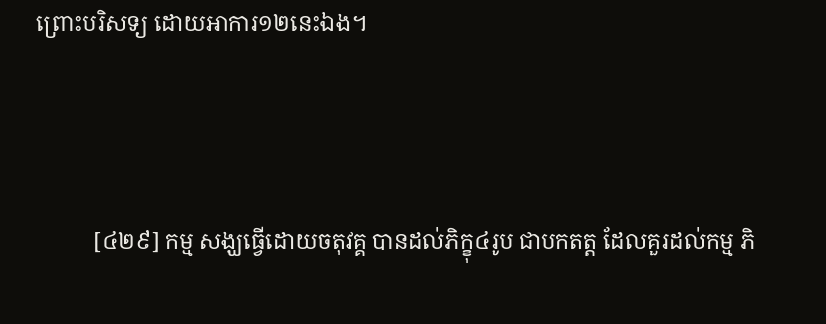ព្រោះបរិសទ្យ ដោយអាការ១២នេះឯង។



          [៤២៩] កម្ម សង្ឃធ្វើដោយចតុវគ្គ បានដល់ភិក្ខុ៤រូប ជាបកតត្ត ដែលគួរដល់កម្ម ភិ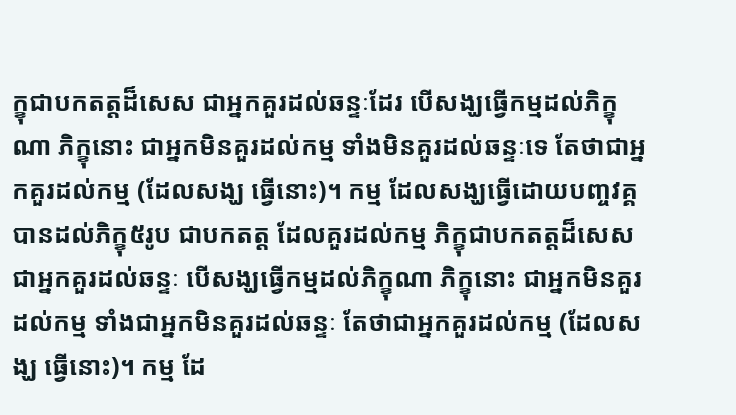ក្ខុជាបកតត្តដ៏សេស ជាអ្នកគួរដល់ឆន្ទៈដែរ បើសង្ឃធ្វើកម្មដល់ភិក្ខុណា ភិក្ខុនោះ ជាអ្នកមិនគួរដល់កម្ម ទាំងមិនគួរដល់ឆន្ទៈទេ តែថាជាអ្នកគួរដល់កម្ម (ដែលសង្ឃ ធ្វើនោះ)។ កម្ម ដែលសង្ឃធ្វើដោយបញ្ចវគ្គ បានដល់ភិក្ខុ៥រូប ជាបកតត្ត ដែលគួរដល់កម្ម ភិក្ខុជាបកតត្តដ៏សេស ជាអ្នកគួរដល់ឆន្ទៈ បើសង្ឃធ្វើកម្មដល់ភិក្ខុណា ភិក្ខុនោះ ជាអ្នកមិនគួរដល់កម្ម ទាំងជាអ្នកមិនគួរដល់ឆន្ទៈ តែថាជាអ្នកគួរដល់កម្ម (ដែលសង្ឃ ធ្វើនោះ)។ កម្ម ដែ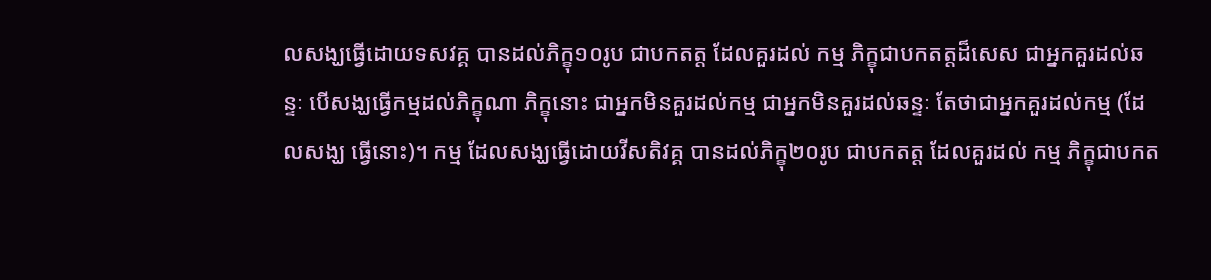លសង្ឃធ្វើដោយទសវគ្គ បានដល់ភិក្ខុ១០រូប ជាបកតត្ត ដែលគួរដល់ កម្ម ភិក្ខុជាបកតត្តដ៏សេស ជាអ្នកគួរដល់ឆន្ទៈ បើសង្ឃធ្វើកម្មដល់ភិក្ខុណា ភិក្ខុនោះ ជាអ្នកមិនគួរដល់កម្ម ជាអ្នកមិនគួរដល់ឆន្ទៈ តែថាជាអ្នកគួរដល់កម្ម (ដែលសង្ឃ ធ្វើនោះ)។ កម្ម ដែលសង្ឃធ្វើដោយវីសតិវគ្គ បានដល់ភិក្ខុ២០រូប ជាបកតត្ត ដែលគួរដល់ កម្ម ភិក្ខុជាបកត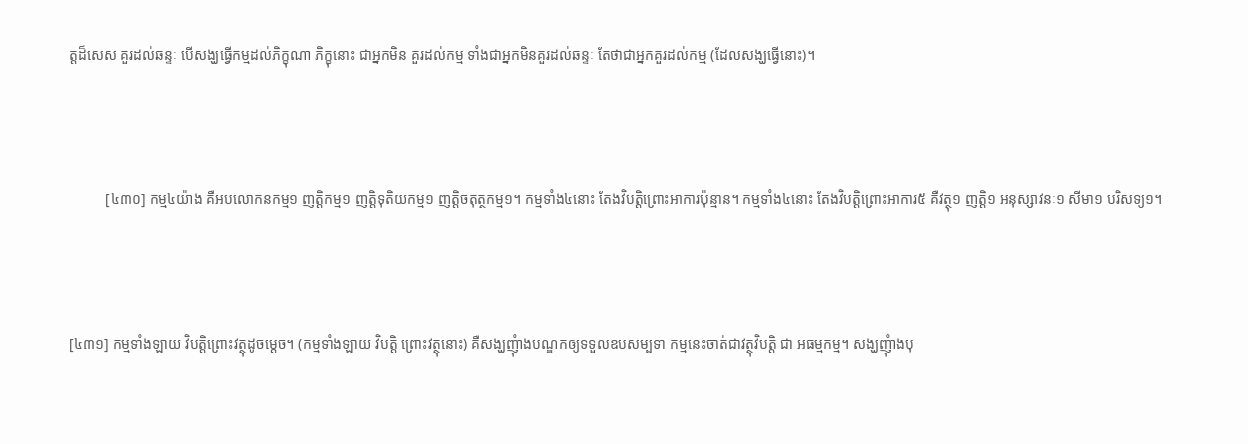ត្តដ៏សេស គួរដល់ឆន្ទៈ បើសង្ឃធ្វើកម្មដល់ភិក្ខុណា ភិក្ខុនោះ ជាអ្នកមិន គួរដល់កម្ម ទាំងជាអ្នកមិនគួរដល់ឆន្ទៈ តែថាជាអ្នកគួរដល់កម្ម (ដែលសង្ឃធ្វើនោះ)។



          [៤៣០] កម្ម៤យ៉ាង គឺអបលោកនកម្ម១ ញត្តិកម្ម១ ញត្តិទុតិយកម្ម១ ញត្តិចតុត្ថកម្ម១។ កម្មទាំង៤នោះ តែងវិបត្តិព្រោះអាការប៉ុន្មាន។ កម្មទាំង៤នោះ តែងវិបត្តិព្រោះអាការ៥ គឺវត្ថុ១ ញត្តិ១ អនុស្សាវនៈ១ សីមា១ បរិសទ្យ១។



[៤៣១] កម្មទាំងឡាយ វិបត្តិព្រោះវត្ថុដូចម្តេច។ (កម្មទាំងឡាយ វិបត្តិ ព្រោះវត្ថុនោះ) គឺសង្ឃញុំាងបណ្ឌកឲ្យទទួលឧបសម្បទា កម្មនេះចាត់ជាវត្ថុវិបត្តិ ជា អធម្មកម្ម។ សង្ឃញុំាងបុ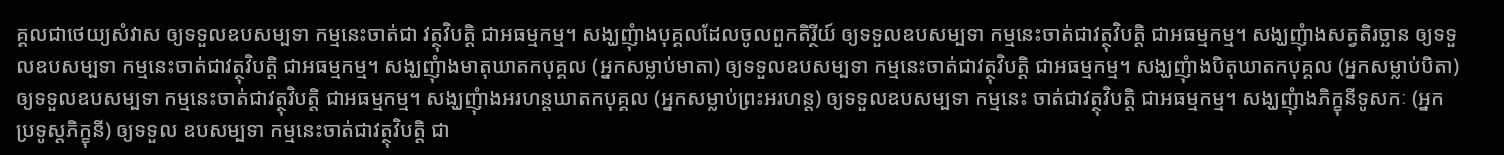គ្គលជាថេយ្យសំវាស ឲ្យទទួលឧបសម្បទា កម្មនេះចាត់ជា វត្ថុវិបត្តិ ជាអធម្មកម្ម។ សង្ឃញុំាងបុគ្គលដែលចូលពួកតិរ្ថីយ៍ ឲ្យទទួលឧបសម្បទា កម្មនេះចាត់ជាវត្ថុវិបត្តិ ជាអធម្មកម្ម។ សង្ឃញុំាងសត្វតិរច្ឆាន ឲ្យទទួលឧបសម្បទា កម្មនេះចាត់ជាវត្ថុវិបត្តិ ជាអធម្មកម្ម។ សង្ឃញុំាងមាតុឃាតកបុគ្គល (អ្នកសម្លាប់មាតា) ឲ្យទទួលឧបសម្បទា កម្មនេះចាត់ជាវត្ថុវិបត្តិ ជាអធម្មកម្ម។ សង្ឃញុំាងបិតុឃាតកបុគ្គល (អ្នកសម្លាប់បិតា) ឲ្យទទួលឧបសម្បទា កម្មនេះចាត់ជាវត្ថុវិបត្តិ ជាអធម្មកម្ម។ សង្ឃញុំាងអរហន្តឃាតកបុគ្គល (អ្នកសម្លាប់ព្រះអរហន្ត) ឲ្យទទួលឧបសម្បទា កម្មនេះ ចាត់ជាវត្ថុវិបត្តិ ជាអធម្មកម្ម។ សង្ឃញុំាងភិក្ខុនីទូសកៈ (អ្នកប្រទូស្តភិក្ខុនី) ឲ្យទទួល ឧបសម្បទា កម្មនេះចាត់ជាវត្ថុវិបត្តិ ជា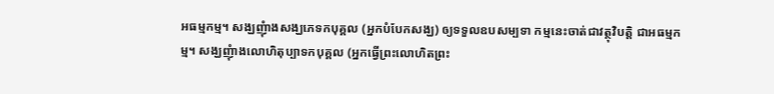អធម្មកម្ម។ សង្ឃញុំាងសង្ឃភេទកបុគ្គល (អ្នកបំបែកសង្ឃ) ឲ្យទទួលឧបសម្បទា កម្មនេះចាត់ជាវត្ថុវិបត្តិ ជាអធម្មកម្ម។ សង្ឃញុំាងលោហិតុប្បាទកបុគ្គល (អ្នកធ្វើព្រះលោហិតព្រះ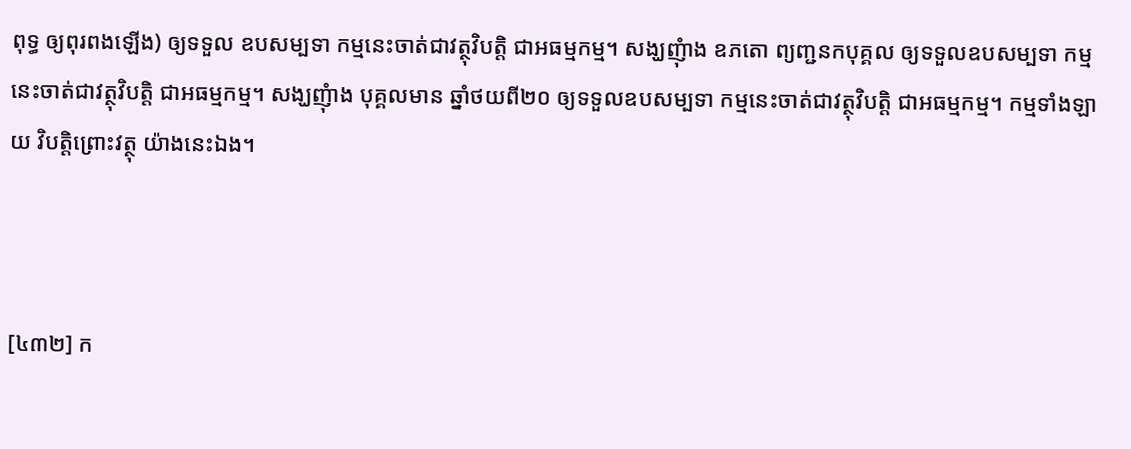ពុទ្ធ ឲ្យពុរពងឡើង) ឲ្យទទួល ឧបសម្បទា កម្មនេះចាត់ជាវត្ថុវិបត្តិ ជាអធម្មកម្ម។ សង្ឃញុំាង ឧភតោ ព្យញ្ជនកបុគ្គល ឲ្យទទួលឧបសម្បទា កម្មនេះចាត់ជាវត្ថុវិបត្តិ ជាអធម្មកម្ម។ សង្ឃញុំាង បុគ្គលមាន ឆ្នាំថយពី២០ ឲ្យទទួលឧបសម្បទា កម្មនេះចាត់ជាវត្ថុវិបត្តិ ជាអធម្មកម្ម។ កម្មទាំងឡាយ វិបត្តិព្រោះវត្ថុ យ៉ាងនេះឯង។



[៤៣២] ក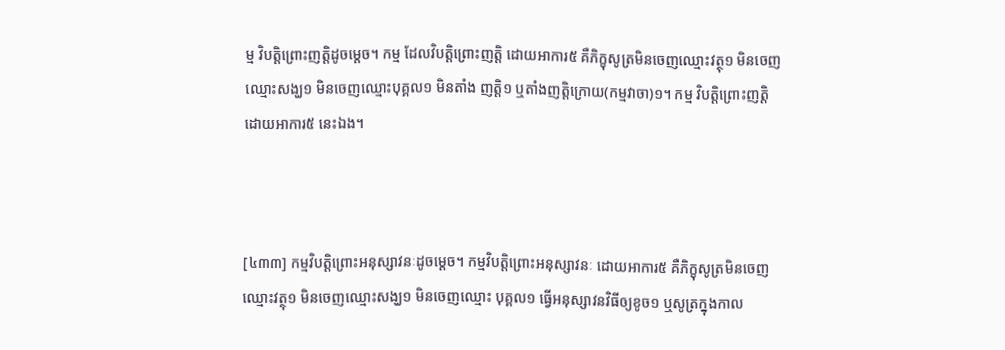ម្ម វិបត្តិព្រោះញត្តិដូចម្តេច។ កម្ម ដែលវិបត្តិព្រោះញត្តិ ដោយអាការ៥ គឺភិក្ខុសូត្រមិនចេញឈ្មោះវត្ថុ១ មិនចេញឈ្មោះសង្ឃ១ មិនចេញឈ្មោះបុគ្គល១ មិនតាំង ញត្តិ១ ឬតាំងញត្តិក្រោយ(កម្មវាចា)១។ កម្ម វិបត្តិព្រោះញត្តិ ដោយអាការ៥ នេះឯង។



[៤៣៣] កម្មវិបត្តិព្រោះអនុស្សាវនៈដូចម្តេច។ កម្មវិបត្តិព្រោះអនុស្សាវនៈ ដោយអាការ៥ គឺភិក្ខុសូត្រមិនចេញឈ្មោះវត្ថុ១ មិនចេញឈ្មោះសង្ឃ១ មិនចេញឈ្មោះ បុគ្គល១ ធ្វើអនុស្សាវនវិធីឲ្យខូច១ ឬសូត្រក្នុងកាល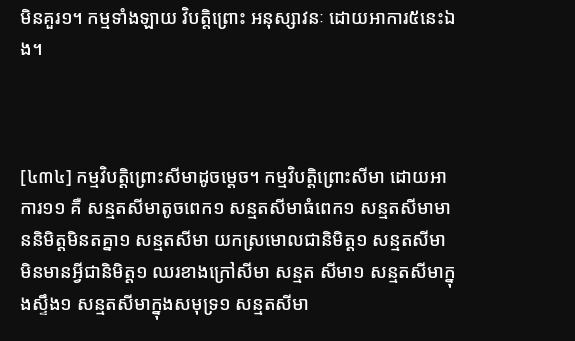មិនគួរ១។ កម្មទាំងឡាយ វិបត្តិព្រោះ អនុស្សាវនៈ ដោយអាការ៥នេះឯង។



[៤៣៤] កម្មវិបត្តិព្រោះសីមាដូចម្តេច។ កម្មវិបត្តិព្រោះសីមា ដោយអាការ១១ គឺ សន្មតសីមាតូចពេក១ សន្មតសីមាធំពេក១ សន្មតសីមាមាននិមិត្តមិនតគ្នា១ សន្មតសីមា យកស្រមោលជានិមិត្ត១ សន្មតសីមាមិនមានអ្វីជានិមិត្ត១ ឈរខាងក្រៅសីមា សន្មត សីមា១ សន្មតសីមាក្នុងស្ទឹង១ សន្មតសីមាក្នុងសមុទ្រ១ សន្មតសីមា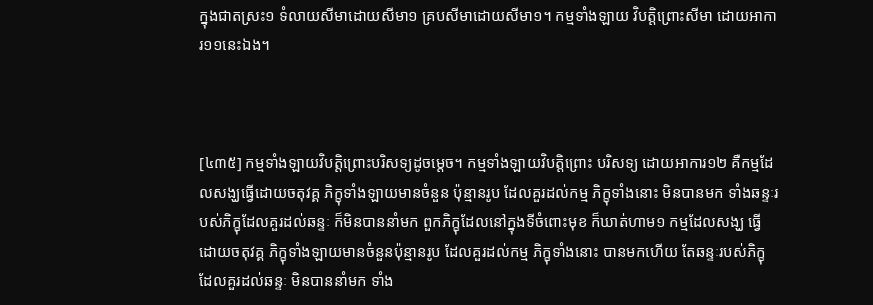ក្នុងជាតស្រះ១ ទំលាយសីមាដោយសីមា១ គ្របសីមាដោយសីមា១។ កម្មទាំងឡាយ វិបត្តិព្រោះសីមា ដោយអាការ១១នេះឯង។



[៤៣៥] កម្មទាំងឡាយវិបត្តិព្រោះបរិសទ្យដូចម្តេច។ កម្មទាំងឡាយវិបត្តិព្រោះ បរិសទ្យ ដោយអាការ១២ គឺកម្មដែលសង្ឃធ្វើដោយចតុវគ្គ ភិក្ខុទាំងឡាយមានចំនួន ប៉ុន្មានរូប ដែលគួរដល់កម្ម ភិក្ខុទាំងនោះ មិនបានមក ទាំងឆន្ទៈរបស់ភិក្ខុដែលគួរដល់ឆន្ទៈ ក៏មិនបាននាំមក ពួកភិក្ខុដែលនៅក្នុងទីចំពោះមុខ ក៏ឃាត់ហាម១ កម្មដែលសង្ឃ ធ្វើដោយចតុវគ្គ ភិក្ខុទាំងឡាយមានចំនួនប៉ុន្មានរូប ដែលគួរដល់កម្ម ភិក្ខុទាំងនោះ បានមកហើយ តែឆន្ទៈរបស់ភិក្ខុដែលគួរដល់ឆន្ទៈ មិនបាននាំមក ទាំង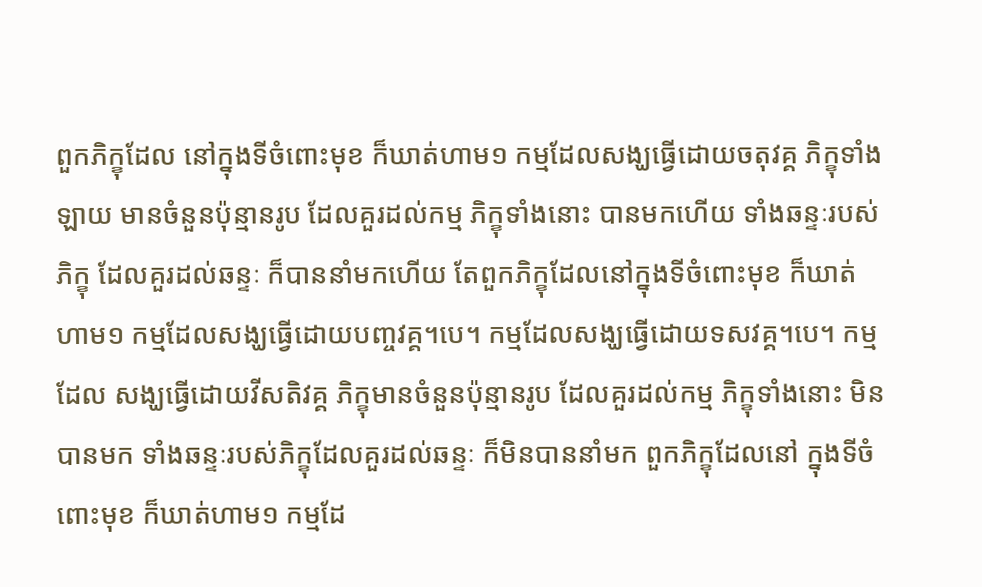ពួកភិក្ខុដែល នៅក្នុងទីចំពោះមុខ ក៏ឃាត់ហាម១ កម្មដែលសង្ឃធ្វើដោយចតុវគ្គ ភិក្ខុទាំងឡាយ មានចំនួនប៉ុន្មានរូប ដែលគួរដល់កម្ម ភិក្ខុទាំងនោះ បានមកហើយ ទាំងឆន្ទៈរបស់ភិក្ខុ ដែលគួរដល់ឆន្ទៈ ក៏បាននាំមកហើយ តែពួកភិក្ខុដែលនៅក្នុងទីចំពោះមុខ ក៏ឃាត់ហាម១ កម្មដែលសង្ឃធ្វើដោយបញ្ចវគ្គ។បេ។ កម្មដែលសង្ឃធ្វើដោយទសវគ្គ។បេ។ កម្មដែល សង្ឃធ្វើដោយវីសតិវគ្គ ភិក្ខុមានចំនួនប៉ុន្មានរូប ដែលគួរដល់កម្ម ភិក្ខុទាំងនោះ មិនបានមក ទាំងឆន្ទៈរបស់ភិក្ខុដែលគួរដល់ឆន្ទៈ ក៏មិនបាននាំមក ពួកភិក្ខុដែលនៅ ក្នុងទីចំពោះមុខ ក៏ឃាត់ហាម១ កម្មដែ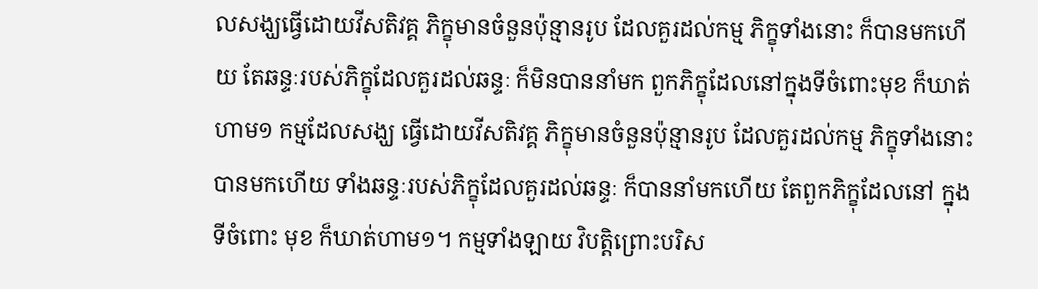លសង្ឃធ្វើដោយវីសតិវគ្គ ភិក្ខុមានចំនួនប៉ុន្មានរូប ដែលគួរដល់កម្ម ភិក្ខុទាំងនោះ ក៏បានមកហើយ តែឆន្ទៈរបស់ភិក្ខុដែលគួរដល់ឆន្ទៈ ក៏មិនបាននាំមក ពួកភិក្ខុដែលនៅក្នុងទីចំពោះមុខ ក៏ឃាត់ហាម១ កម្មដែលសង្ឃ ធ្វើដោយវីសតិវគ្គ ភិក្ខុមានចំនួនប៉ុន្មានរូប ដែលគួរដល់កម្ម ភិក្ខុទាំងនោះ បានមកហើយ ទាំងឆន្ទៈរបស់ភិក្ខុដែលគួរដល់ឆន្ទៈ ក៏បាននាំមកហើយ តែពួកភិក្ខុដែលនៅ ក្នុងទីចំពោះ មុខ ក៏ឃាត់ហាម១។ កម្មទាំងឡាយ វិបត្តិព្រោះបរិស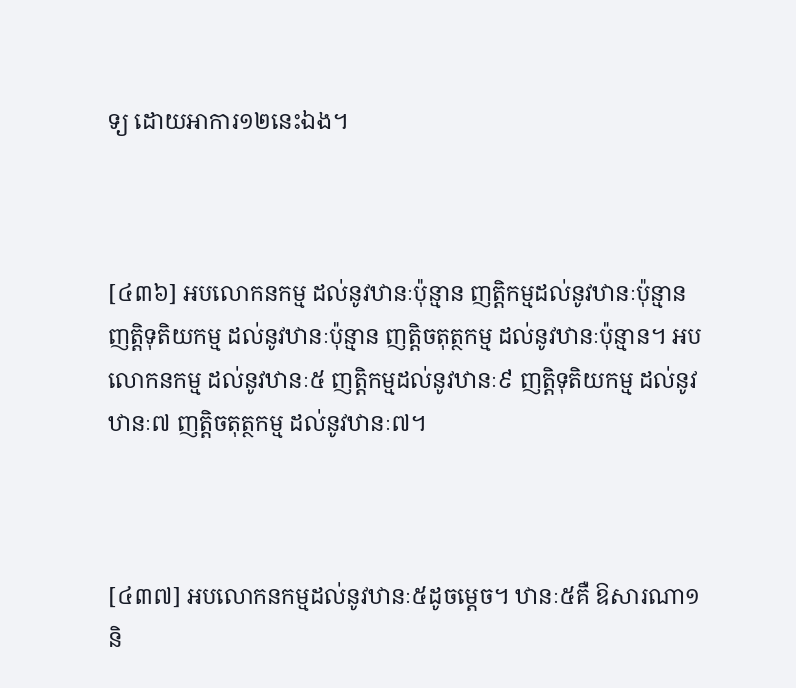ទ្យ ដោយអាការ១២នេះឯង។



[៤៣៦] អបលោកនកម្ម ដល់នូវឋានៈប៉ុន្មាន ញត្តិកម្មដល់នូវឋានៈប៉ុន្មាន ញត្តិទុតិយកម្ម ដល់នូវឋានៈប៉ុន្មាន ញត្តិចតុត្ថកម្ម ដល់នូវឋានៈប៉ុន្មាន។ អបលោកនកម្ម ដល់នូវឋានៈ៥ ញត្តិកម្មដល់នូវឋានៈ៩ ញត្តិទុតិយកម្ម ដល់នូវឋានៈ៧ ញត្តិចតុត្ថកម្ម ដល់នូវឋានៈ៧។



[៤៣៧] អបលោកនកម្មដល់នូវឋានៈ៥ដូចម្តេច។ ឋានៈ៥គឺ ឱសារណា១ និ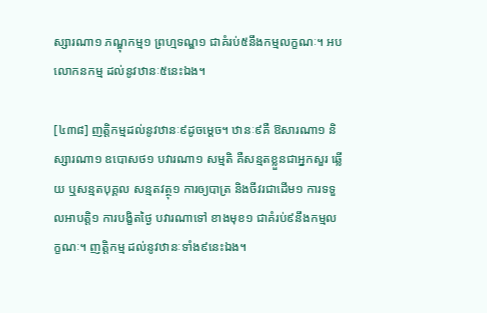ស្សារណា១ ភណ្ឌុកម្ម១ ព្រហ្មទណ្ឌ១ ជាគំរប់៥នឹងកម្មលក្ខណៈ។ អបលោកនកម្ម ដល់នូវឋានៈ៥នេះឯង។

[៤៣៨] ញត្តិកម្មដល់នូវឋានៈ៩ដូចម្តេច។ ឋានៈ៩គឺ ឱសារណា១ និស្សារណា១ ឧបោសថ១ បវារណា១ សម្មតិ គឺសន្មតខ្លួនជាអ្នកសួរ ឆ្លើយ ឬសន្មតបុគ្គល សន្មតវត្ថុ១ ការឲ្យបាត្រ និងចីវរជាដើម១ ការទទួលអាបត្តិ១ ការបង្ខិតថ្ងៃ បវារណាទៅ ខាងមុខ១ ជាគំរប់៩នឹងកម្មលក្ខណៈ។ ញត្តិកម្ម ដល់នូវឋានៈទាំង៩នេះឯង។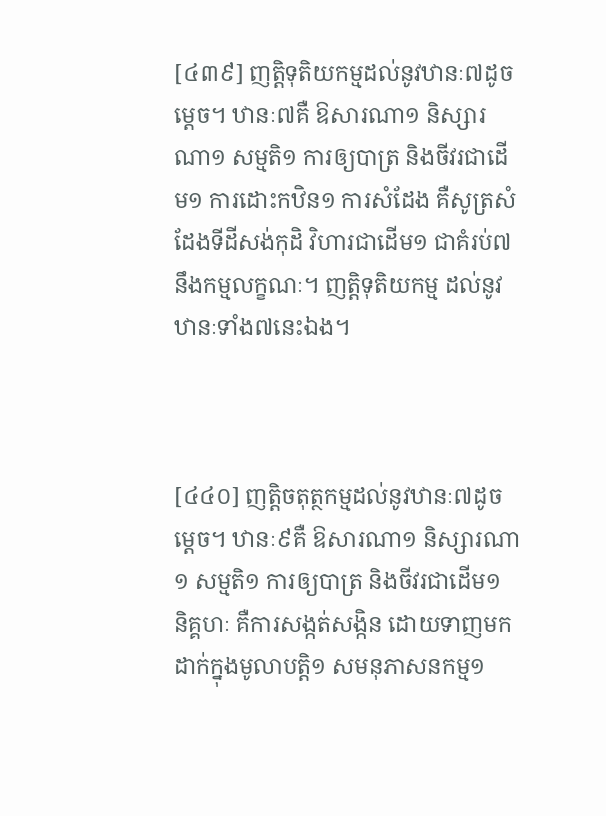[៤៣៩] ញត្តិទុតិយកម្មដល់នូវឋានៈ៧ដូចម្តេច។ ឋានៈ៧គឺ ឱសារណា១ និស្សារណា១ សម្មតិ១ ការឲ្យបាត្រ និងចីវរជាដើម១ ការដោះកឋិន១ ការសំដែង គឺសូត្រសំដែងទីដីសង់កុដិ វិហារជាដើម១ ជាគំរប់៧នឹងកម្មលក្ខណៈ។ ញត្តិទុតិយកម្ម ដល់នូវឋានៈទាំង៧នេះឯង។



[៤៤០] ញត្តិចតុត្ថកម្មដល់នូវឋានៈ៧ដូចម្តេច។ ឋានៈ៩គឺ ឱសារណា១ និស្សារណា១ សម្មតិ១ ការឲ្យបាត្រ និងចីវរជាដើម១ និគ្គហៈ គឺការសង្កត់សង្កិន ដោយទាញមកដាក់ក្នុងមូលាបត្តិ១ សមនុភាសនកម្ម១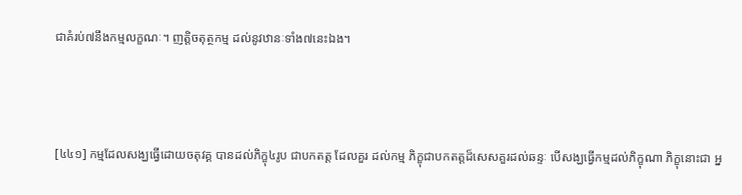ជាគំរប់៧នឹងកម្មលក្ខណៈ។ ញត្តិចតុត្ថកម្ម ដល់នូវឋានៈទាំង៧នេះឯង។



[៤៤១] កម្មដែលសង្ឃធ្វើដោយចតុវគ្គ បានដល់ភិក្ខុ៤រូប ជាបកតត្ត ដែលគួរ ដល់កម្ម ភិក្ខុជាបកតត្តដ៏សេសគួរដល់ឆន្ទៈ បើសង្ឃធ្វើកម្មដល់ភិក្ខុណា ភិក្ខុនោះជា អ្ន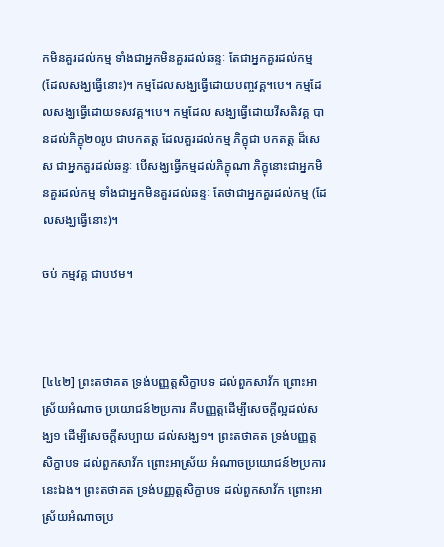កមិនគួរដល់កម្ម ទាំងជាអ្នកមិនគួរដល់ឆន្ទៈ តែជាអ្នកគួរដល់កម្ម (ដែលសង្ឃធ្វើនោះ)។ កម្មដែលសង្ឃធ្វើដោយបញ្ចវគ្គ។បេ។ កម្មដែលសង្ឃធ្វើដោយទសវគ្គ។បេ។ កម្មដែល សង្ឃធ្វើដោយវីសតិវគ្គ បានដល់ភិក្ខុ២០រូប ជាបកតត្ត ដែលគួរដល់កម្ម ភិក្ខុជា បកតត្ត ដ៏សេស ជាអ្នកគួរដល់ឆន្ទៈ បើសង្ឃធ្វើកម្មដល់ភិក្ខុណា ភិក្ខុនោះជាអ្នកមិនគួរដល់កម្ម ទាំងជាអ្នកមិនគួរដល់ឆន្ទៈ តែថាជាអ្នកគួរដល់កម្ម (ដែលសង្ឃធ្វើនោះ)។

ចប់ កម្មវគ្គ ជាបឋម។



[៤៤២] ព្រះតថាគត ទ្រង់បញ្ញត្តសិក្ខាបទ ដល់ពួកសាវ័ក ព្រោះអាស្រ័យអំណាច ប្រយោជន៍២ប្រការ គឺបញ្ញត្តដើម្បីសេចក្តីល្អដល់សង្ឃ១ ដើម្បីសេចក្តីសប្បាយ ដល់សង្ឃ១។ ព្រះតថាគត ទ្រង់បញ្ញត្តសិក្ខាបទ ដល់ពួកសាវ័ក ព្រោះអាស្រ័យ អំណាចប្រយោជន៍២ប្រការនេះឯង។ ព្រះតថាគត ទ្រង់បញ្ញត្តសិក្ខាបទ ដល់ពួកសាវ័ក ព្រោះអាស្រ័យអំណាចប្រ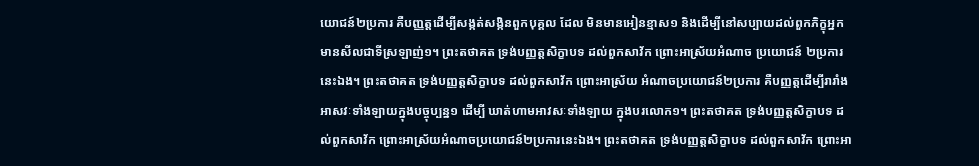យោជន៍២ប្រការ គឺបញ្ញត្តដើម្បីសង្កត់សង្កិនពួកបុគ្គល ដែល មិនមានអៀនខ្មាស១ និងដើម្បីនៅសប្បាយដល់ពួកភិក្ខុអ្នកមានសីលជាទីស្រឡាញ់១។ ព្រះតថាគត ទ្រង់បញ្ញត្តសិក្ខាបទ ដល់ពួកសាវ័ក ព្រោះអាស្រ័យអំណាច ប្រយោជន៍ ២ប្រការនេះឯង។ ព្រះតថាគត ទ្រង់បញ្ញត្តសិក្ខាបទ ដល់ពួកសាវ័ក ព្រោះអាស្រ័យ អំណាចប្រយោជន៍២ប្រការ គឺបញ្ញត្តដើម្បីរារាំងអាសវៈទាំងឡាយក្នុងបច្ចុប្បន្ន១ ដើម្បី ឃាត់ហាមអាវសៈទាំងឡាយ ក្នុងបរលោក១។ ព្រះតថាគត ទ្រង់បញ្ញត្តសិក្ខាបទ ដល់ពួកសាវ័ក ព្រោះអាស្រ័យអំណាចប្រយោជន៍២ប្រការនេះឯង។ ព្រះតថាគត ទ្រង់បញ្ញត្តសិក្ខាបទ ដល់ពួកសាវ័ក ព្រោះអា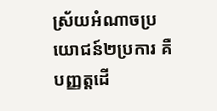ស្រ័យអំណាចប្រយោជន៍២ប្រការ គឺបញ្ញត្តដើ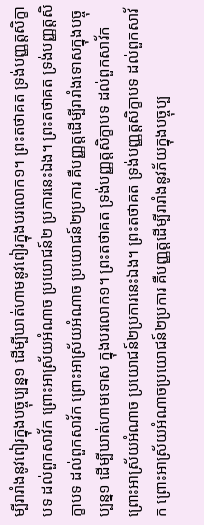ម្បីរារាំងនូវពៀរក្នុងបច្ចុប្បន្ន១ ដើម្បីឃាត់ហាមនូវពៀរក្នុងបរលោក១។ ព្រះតថាគត ទ្រង់បញ្ញត្តសិក្ខាបទ ដល់ពួកសាវ័ក ព្រោះអាស្រ័យអំណាច ប្រយោជន៍២ ប្រការនេះឯង។ ព្រះតថាគត ទ្រង់បញ្ញត្តសិក្ខាបទ ដល់ពួកសាវ័ក ព្រោះអាស្រ័យអំណាច ប្រយោជន៍២ប្រការ គឺបញ្ញត្តដើម្បីរារាំងទោសក្នុងបច្ចុប្បន្ន១ ដើម្បីឃាត់ហាមទោស ក្នុងបរលោក១។ ព្រះតថាគត ទ្រង់បញ្ញត្តសិក្ខាបទ ដល់ពួកសាវ័ក ព្រោះអាស្រ័យអំណាច ប្រយោជន៍២ប្រការនេះឯង។ ព្រះតថាគត ទ្រង់បញ្ញត្តសិក្ខាបទ ដល់ពួកសាវ័ក ព្រោះអាស្រ័យអំណាចប្រយោជន៍២ប្រការ គឺបញ្ញត្តដើម្បីរារាំងនូវភ័យក្នុងបច្ចុប្ប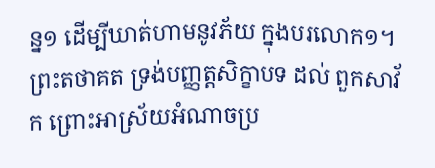ន្ន១ ដើម្បីឃាត់ហាមនូវភ័យ ក្នុងបរលោក១។ ព្រះតថាគត ទ្រង់បញ្ញត្តសិក្ខាបទ ដល់ ពួកសាវ័ក ព្រោះអាស្រ័យអំណាចប្រ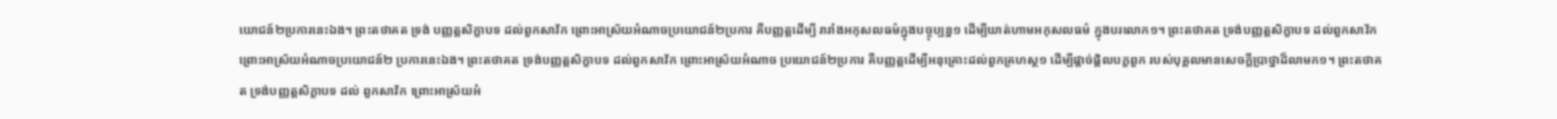យោជន៍២ប្រការនេះឯង។ ព្រះតថាគត ទ្រង់ បញ្ញត្តសិក្ខាបទ ដល់ពួកសាវ័ក ព្រោះអាស្រ័យអំណាចប្រយោជន៍២ប្រការ គឺបញ្ញត្តដើម្បី រារាំងអកុសលធម៌ក្នុងបច្ចុប្បន្ន១ ដើម្បីឃាត់ហាមអកុសលធម៌ ក្នុងបរលោក១។ ព្រះតថាគត ទ្រង់បញ្ញត្តសិក្ខាបទ ដល់ពួកសាវ័ក ព្រោះអាស្រ័យអំណាចប្រយោជន៍២ ប្រការនេះឯង។ ព្រះតថាគត ទ្រង់បញ្ញត្តសិក្ខាបទ ដល់ពួកសាវ័ក ព្រោះអាស្រ័យអំណាច ប្រយោជន៍២ប្រការ គឺបញ្ញត្តដើម្បីអនុគ្រោះដល់ពួកគ្រហស្ថ១ ដើម្បីផ្តាច់ផ្តិលបក្ខពួក របស់បុគ្គលមានសេចក្តីប្រាថ្នាដ៏លាមក១។ ព្រះតថាគត ទ្រង់បញ្ញត្តសិក្ខាបទ ដល់ ពួកសាវ័ក ព្រោះអាស្រ័យអំ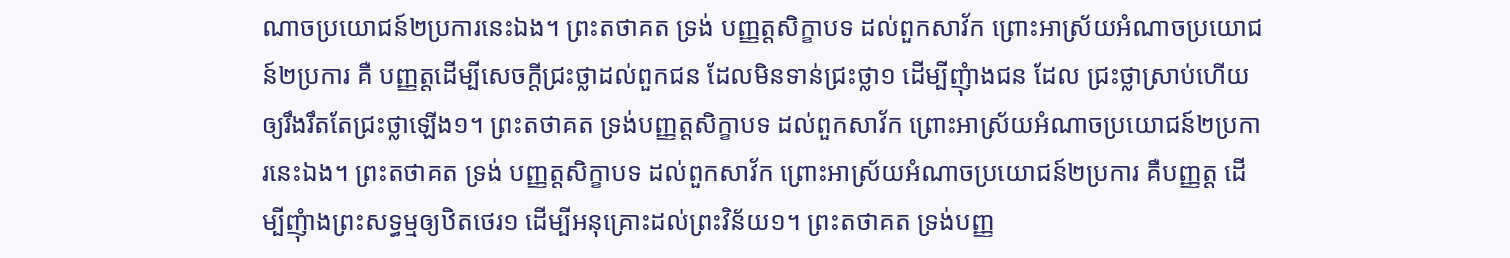ណាចប្រយោជន៍២ប្រការនេះឯង។ ព្រះតថាគត ទ្រង់ បញ្ញត្តសិក្ខាបទ ដល់ពួកសាវ័ក ព្រោះអាស្រ័យអំណាចប្រយោជន៍២ប្រការ គឺ បញ្ញត្តដើម្បីសេចក្តីជ្រះថ្លាដល់ពួកជន ដែលមិនទាន់ជ្រះថ្លា១ ដើម្បីញុំាងជន ដែល ជ្រះថ្លាស្រាប់ហើយ ឲ្យរឹងរឹតតែជ្រះថ្លាឡើង១។ ព្រះតថាគត ទ្រង់បញ្ញត្តសិក្ខាបទ ដល់ពួកសាវ័ក ព្រោះអាស្រ័យអំណាចប្រយោជន៍២ប្រការនេះឯង។ ព្រះតថាគត ទ្រង់ បញ្ញត្តសិក្ខាបទ ដល់ពួកសាវ័ក ព្រោះអាស្រ័យអំណាចប្រយោជន៍២ប្រការ គឺបញ្ញត្ត ដើម្បីញុំាងព្រះសទ្ធម្មឲ្យឋិតថេរ១ ដើម្បីអនុគ្រោះដល់ព្រះវិន័យ១។ ព្រះតថាគត ទ្រង់បញ្ញ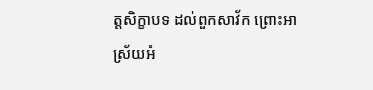ត្តសិក្ខាបទ ដល់ពួកសាវ័ក ព្រោះអាស្រ័យអំ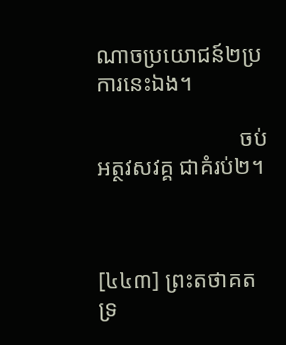ណាចប្រយោជន៍២ប្រការនេះឯង។

                         ចប់ អត្ថវសវគ្គ ជាគំរប់២។



[៤៤៣] ព្រះតថាគត ទ្រ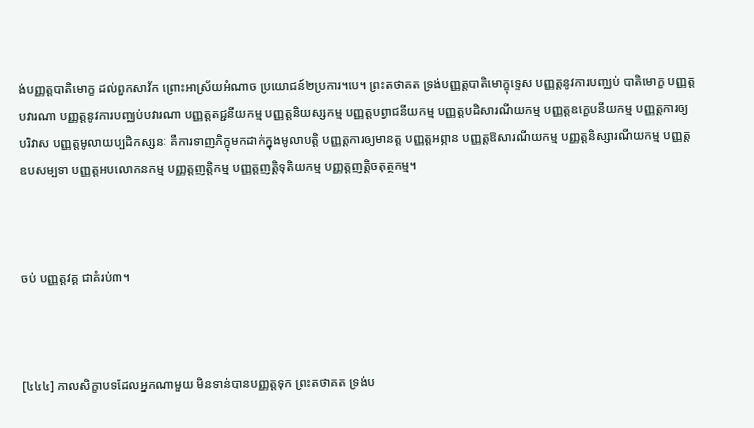ង់បញ្ញត្តបាតិមោក្ខ ដល់ពួកសាវ័ក ព្រោះអាស្រ័យអំណាច ប្រយោជន៍២ប្រការ។បេ។ ព្រះតថាគត ទ្រង់បញ្ញត្តបាតិមោក្ខុទ្ទេស បញ្ញត្តនូវការបញ្ឈប់ បាតិមោក្ខ បញ្ញត្តបវារណា បញ្ញត្តនូវការបញ្ឈប់បវារណា បញ្ញត្តតជ្ជនីយកម្ម បញ្ញត្តនិយស្សកម្ម បញ្ញត្តបព្វាជនីយកម្ម បញ្ញត្តបដិសារណីយកម្ម បញ្ញត្តឧក្ខេបនីយកម្ម បញ្ញត្តការឲ្យបរិវាស បញ្ញត្តមូលាយប្បដិកស្សនៈ គឺការទាញភិក្ខុមកដាក់ក្នុងមូលាបត្តិ បញ្ញត្តការឲ្យមានត្ត បញ្ញត្តអព្ភាន បញ្ញត្តឱសារណីយកម្ម បញ្ញត្តនិស្សារណីយកម្ម បញ្ញត្តឧបសម្បទា បញ្ញត្តអបលោកនកម្ម បញ្ញត្តញត្តិកម្ម បញ្ញត្តញត្តិទុតិយកម្ម បញ្ញត្តញត្តិចតុត្ថកម្ម។



ចប់ បញ្ញត្តវគ្គ ជាគំរប់៣។



[៤៤៤] កាលសិក្ខាបទដែលអ្នកណាមួយ មិនទាន់បានបញ្ញត្តទុក ព្រះតថាគត ទ្រង់ប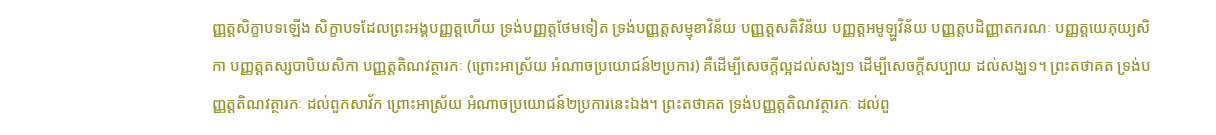ញ្ញត្តសិក្ខាបទឡើង សិក្ខាបទដែលព្រះអង្គបញ្ញត្តហើយ ទ្រង់បញ្ញត្តថែមទៀត ទ្រង់បញ្ញត្តសម្មុខាវិន័យ បញ្ញត្តសតិវិន័យ បញ្ញត្តអមូឡ្ហវិន័យ បញ្ញត្តបដិញ្ញាតករណៈ បញ្ញត្តយេភុយ្យសិកា បញ្ញត្តតស្សបាបិយសិកា បញ្ញត្តតិណវត្ថារកៈ (ព្រោះអាស្រ័យ អំណាចប្រយោជន៍២ប្រការ) គឺដើម្បីសេចក្តីល្អដល់សង្ឃ១ ដើម្បីសេចក្តីសប្បាយ ដល់សង្ឃ១។ ព្រះតថាគត ទ្រង់បញ្ញត្តតិណវត្ថារកៈ ដល់ពួកសាវ័ក ព្រោះអាស្រ័យ អំណាចប្រយោជន៍២ប្រការនេះឯង។ ព្រះតថាគត ទ្រង់បញ្ញត្តតិណវត្ថារកៈ ដល់ពួ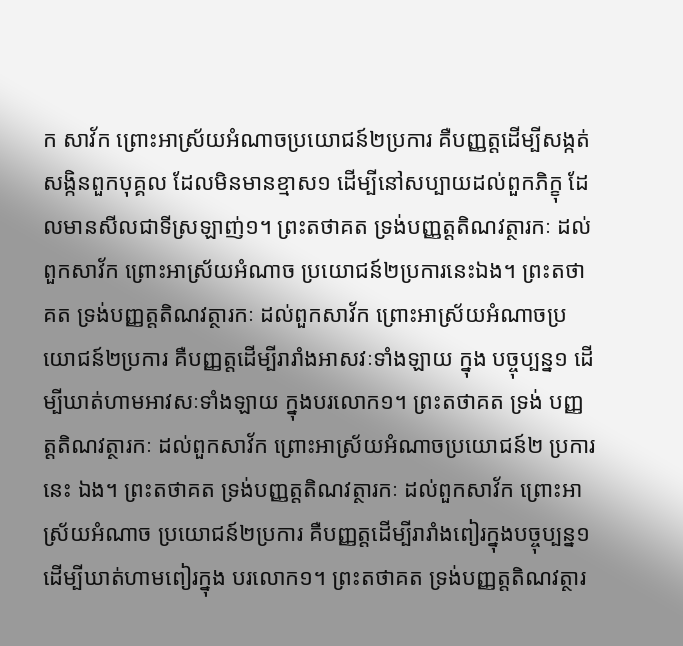ក សាវ័ក ព្រោះអាស្រ័យអំណាចប្រយោជន៍២ប្រការ គឺបញ្ញត្តដើម្បីសង្កត់សង្កិនពួកបុគ្គល ដែលមិនមានខ្មាស១ ដើម្បីនៅសប្បាយដល់ពួកភិក្ខុ ដែលមានសីលជាទីស្រឡាញ់១។ ព្រះតថាគត ទ្រង់បញ្ញត្តតិណវត្ថារកៈ ដល់ពួកសាវ័ក ព្រោះអាស្រ័យអំណាច ប្រយោជន៍២ប្រការនេះឯង។ ព្រះតថាគត ទ្រង់បញ្ញត្តតិណវត្ថារកៈ ដល់ពួកសាវ័ក ព្រោះអាស្រ័យអំណាចប្រយោជន៍២ប្រការ គឺបញ្ញត្តដើម្បីរារាំងអាសវៈទាំងឡាយ ក្នុង បច្ចុប្បន្ន១ ដើម្បីឃាត់ហាមអាវសៈទាំងឡាយ ក្នុងបរលោក១។ ព្រះតថាគត ទ្រង់ បញ្ញត្តតិណវត្ថារកៈ ដល់ពួកសាវ័ក ព្រោះអាស្រ័យអំណាចប្រយោជន៍២ ប្រការនេះ ឯង។ ព្រះតថាគត ទ្រង់បញ្ញត្តតិណវត្ថារកៈ ដល់ពួកសាវ័ក ព្រោះអាស្រ័យអំណាច ប្រយោជន៍២ប្រការ គឺបញ្ញត្តដើម្បីរារាំងពៀរក្នុងបច្ចុប្បន្ន១ ដើម្បីឃាត់ហាមពៀរក្នុង បរលោក១។ ព្រះតថាគត ទ្រង់បញ្ញត្តតិណវត្ថារ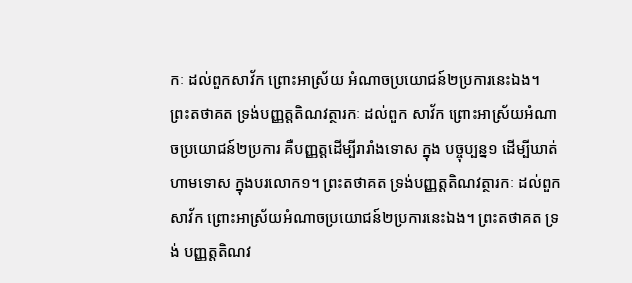កៈ ដល់ពួកសាវ័ក ព្រោះអាស្រ័យ អំណាចប្រយោជន៍២ប្រការនេះឯង។ ព្រះតថាគត ទ្រង់បញ្ញត្តតិណវត្ថារកៈ ដល់ពួក សាវ័ក ព្រោះអាស្រ័យអំណាចប្រយោជន៍២ប្រការ គឺបញ្ញត្តដើម្បីរារាំងទោស ក្នុង បច្ចុប្បន្ន១ ដើម្បីឃាត់ហាមទោស ក្នុងបរលោក១។ ព្រះតថាគត ទ្រង់បញ្ញត្តតិណវត្ថារកៈ ដល់ពួកសាវ័ក ព្រោះអាស្រ័យអំណាចប្រយោជន៍២ប្រការនេះឯង។ ព្រះតថាគត ទ្រង់ បញ្ញត្តតិណវ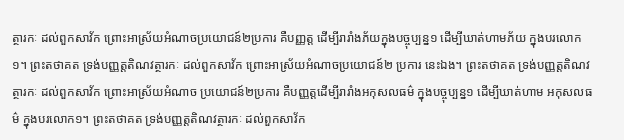ត្ថារកៈ ដល់ពួកសាវ័ក ព្រោះអាស្រ័យអំណាចប្រយោជន៍២ប្រការ គឺបញ្ញត្ត ដើម្បីរារាំងភ័យក្នុងបច្ចុប្បន្ន១ ដើម្បីឃាត់ហាមភ័យ ក្នុងបរលោក១។ ព្រះតថាគត ទ្រង់បញ្ញត្តតិណវត្ថារកៈ ដល់ពួកសាវ័ក ព្រោះអាស្រ័យអំណាចប្រយោជន៍២ ប្រការ នេះឯង។ ព្រះតថាគត ទ្រង់បញ្ញត្តតិណវត្ថារកៈ ដល់ពួកសាវ័ក ព្រោះអាស្រ័យអំណាច ប្រយោជន៍២ប្រការ គឺបញ្ញត្តដើម្បីរារាំងអកុសលធម៌ ក្នុងបច្ចុប្បន្ន១ ដើម្បីឃាត់ហាម អកុសលធម៌ ក្នុងបរលោក១។ ព្រះតថាគត ទ្រង់បញ្ញត្តតិណវត្ថារកៈ ដល់ពួកសាវ័ក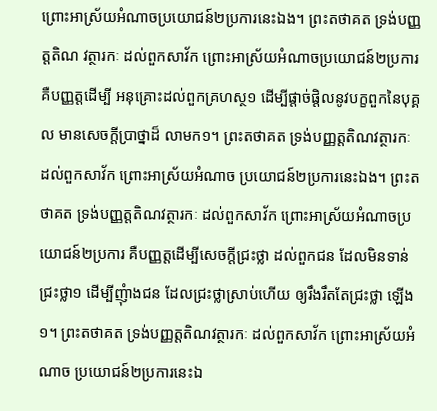ព្រោះអាស្រ័យអំណាចប្រយោជន៍២ប្រការនេះឯង។ ព្រះតថាគត ទ្រង់បញ្ញត្តតិណ វត្ថារកៈ ដល់ពួកសាវ័ក ព្រោះអាស្រ័យអំណាចប្រយោជន៍២ប្រការ គឺបញ្ញត្តដើម្បី អនុគ្រោះដល់ពួកគ្រហស្ថ១ ដើម្បីផ្តាច់ផ្តិលនូវបក្ខពួកនៃបុគ្គល មានសេចក្តីប្រាថ្នាដ៏ លាមក១។ ព្រះតថាគត ទ្រង់បញ្ញត្តតិណវត្ថារកៈ ដល់ពួកសាវ័ក ព្រោះអាស្រ័យអំណាច ប្រយោជន៍២ប្រការនេះឯង។ ព្រះតថាគត ទ្រង់បញ្ញត្តតិណវត្ថារកៈ ដល់ពួកសាវ័ក ព្រោះអាស្រ័យអំណាចប្រយោជន៍២ប្រការ គឺបញ្ញត្តដើម្បីសេចក្តីជ្រះថ្លា ដល់ពួកជន ដែលមិនទាន់ជ្រះថ្លា១ ដើម្បីញុំាងជន ដែលជ្រះថ្លាស្រាប់ហើយ ឲ្យរឹងរឹតតែជ្រះថ្លា ឡើង១។ ព្រះតថាគត ទ្រង់បញ្ញត្តតិណវត្ថារកៈ ដល់ពួកសាវ័ក ព្រោះអាស្រ័យអំណាច ប្រយោជន៍២ប្រការនេះឯ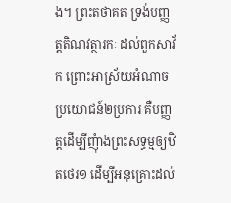ង។ ព្រះតថាគត ទ្រង់បញ្ញត្តតិណវត្ថារកៈ ដល់ពួកសាវ័ក ព្រោះអាស្រ័យអំណាចប្រយោជន៍២ប្រការ គឺបញ្ញត្តដើម្បីញុំាងព្រះសទ្ធម្មឲ្យឋិតថេរ១ ដើម្បីអនុគ្រោះដល់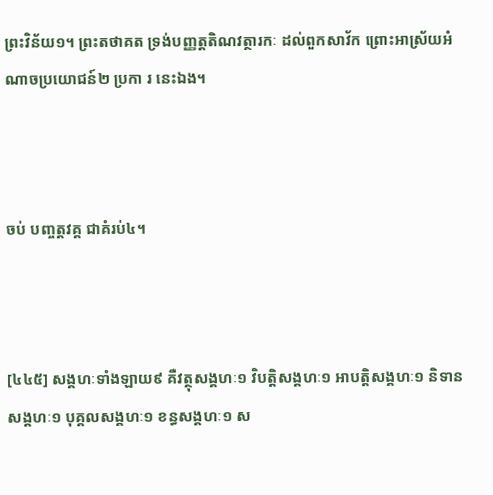ព្រះវិន័យ១។ ព្រះតថាគត ទ្រង់បញ្ញត្តតិណវត្ថារកៈ ដល់ពួកសាវ័ក ព្រោះអាស្រ័យអំណាចប្រយោជន៍២ ប្រកា រ នេះឯង។



ចប់ បញ្ចត្តវគ្គ ជាគំរប់៤។



[៤៤៥] សង្គហៈទាំងឡាយ៩ គឺវត្ថុសង្គហៈ១ វិបត្តិសង្គហៈ១ អាបត្តិសង្គហៈ១ និទានសង្គហៈ១ បុគ្គលសង្គហៈ១ ខន្ធសង្គហៈ១ ស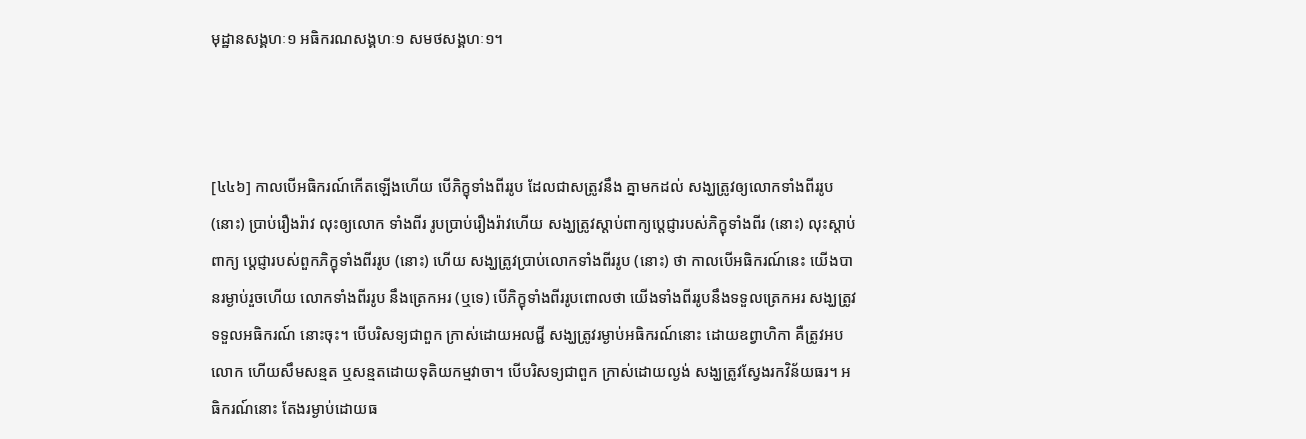មុដ្ឋានសង្គហៈ១ អធិករណសង្គហៈ១ សមថសង្គហៈ១។



[៤៤៦] កាលបើអធិករណ៍កើតឡើងហើយ បើភិក្ខុទាំងពីររូប ដែលជាសត្រូវនឹង គ្នាមកដល់ សង្ឃត្រូវឲ្យលោកទាំងពីររូប (នោះ) ប្រាប់រឿងរ៉ាវ លុះឲ្យលោក ទាំងពីរ រូបប្រាប់រឿងរ៉ាវហើយ សង្ឃត្រូវស្តាប់ពាក្យប្តេជ្ញារបស់ភិក្ខុទាំងពីរ (នោះ) លុះស្តាប់ពាក្យ ប្តេជ្ញារបស់ពួកភិក្ខុទាំងពីររូប (នោះ) ហើយ សង្ឃត្រូវប្រាប់លោកទាំងពីររូប (នោះ) ថា កាលបើអធិករណ៍នេះ យើងបានរម្ងាប់រួចហើយ លោកទាំងពីររូប នឹងត្រេកអរ (ឬទេ) បើភិក្ខុទាំងពីររូបពោលថា យើងទាំងពីររូបនឹងទទួលត្រេកអរ សង្ឃត្រូវទទួលអធិករណ៍ នោះចុះ។ បើបរិសទ្យជាពួក ក្រាស់ដោយអលជ្ជី សង្ឃត្រូវរម្ងាប់អធិករណ៍នោះ ដោយឧព្វាហិកា គឺត្រូវអបលោក ហើយសឹមសន្មត ឬសន្មតដោយទុតិយកម្មវាចា។ បើបរិសទ្យជាពួក ក្រាស់ដោយល្ងង់ សង្ឃត្រូវស្វែងរកវិន័យធរ។ អធិករណ៍នោះ តែងរម្ងាប់ដោយធ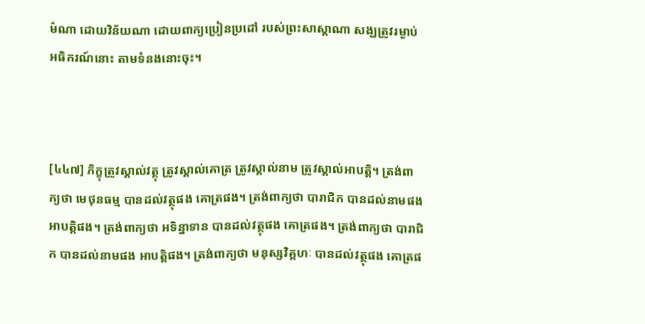ម៌ណា ដោយវិន័យណា ដោយពាក្យប្រៀនប្រដៅ របស់ព្រះសាស្តាណា សង្ឃត្រូវរម្ងាប់អធិករណ៍នោះ តាមទំនងនោះចុះ។



[៤៤៧] ភិក្ខុត្រូវស្គាល់វត្ថុ ត្រូវស្គាល់គោត្រ ត្រូវស្គាល់នាម ត្រូវស្គាល់អាបត្តិ។ ត្រង់ពាក្យថា មេថុនធម្ម បានដល់វត្ថុផង គោត្រផង។ ត្រង់ពាក្យថា បារាជិក បានដល់នាមផង អាបត្តិផង។ ត្រង់ពាក្យថា អទិន្នាទាន បានដល់វត្ថុផង គោត្រផង។ ត្រង់ពាក្យថា បារាជិក បានដល់នាមផង អាបត្តិផង។ ត្រង់ពាក្យថា មនុស្សវិគ្គហៈ បានដល់វត្ថុផង គោត្រផ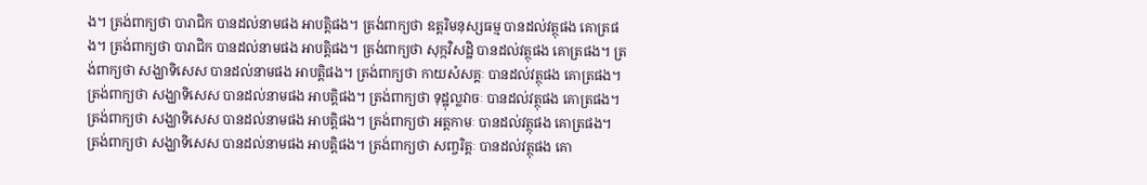ង។ ត្រង់ពាក្យថា បារាជិក បានដល់នាមផង អាបត្តិផង។ ត្រង់ពាក្យថា ឧត្តរិមនុស្សធម្ម បានដល់វត្ថុផង គោត្រផង។ ត្រង់ពាក្យថា បារាជិក បានដល់នាមផង អាបត្តិផង។ ត្រង់ពាក្យថា សុក្កវិសដ្ឋិ បានដល់វត្ថុផង គោត្រផង។ ត្រង់ពាក្យថា សង្ឃាទិសេស បានដល់នាមផង អាបត្តិផង។ ត្រង់ពាក្យថា កាយសំសគ្គៈ បានដល់វត្ថុផង គោត្រផង។ ត្រង់ពាក្យថា សង្ឃាទិសេស បានដល់នាមផង អាបត្តិផង។ ត្រង់ពាក្យថា ទុដ្ឋុល្លវាចៈ បានដល់វត្ថុផង គោត្រផង។ ត្រង់ពាក្យថា សង្ឃាទិសេស បានដល់នាមផង អាបត្តិផង។ ត្រង់ពាក្យថា អត្តកាមៈ បានដល់វត្ថុផង គោត្រផង។ ត្រង់ពាក្យថា សង្ឃាទិសេស បានដល់នាមផង អាបត្តិផង។ ត្រង់ពាក្យថា សញ្ចរិត្តៈ បានដល់វត្ថុផង គោ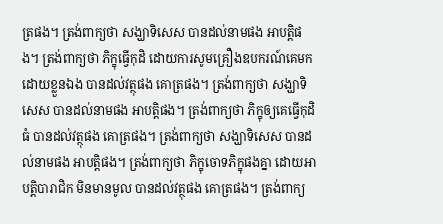ត្រផង។ ត្រង់ពាក្យថា សង្ឃាទិសេស បានដល់នាមផង អាបត្តិផង។ ត្រង់ពាក្យថា ភិក្ខុធ្វើកុដិ ដោយការសូមគ្រឿងឧបករណ៍គេមកដោយខ្លួនឯង បានដល់វត្ថុផង គោត្រផង។ ត្រង់ពាក្យថា សង្ឃាទិសេស បានដល់នាមផង អាបត្តិផង។ ត្រង់ពាក្យថា ភិក្ខុឲ្យគេធ្វើកុដិធំ បានដល់វត្ថុផង គោត្រផង។ ត្រង់ពាក្យថា សង្ឃាទិសេស បានដល់នាមផង អាបត្តិផង។ ត្រង់ពាក្យថា ភិក្ខុចោទភិក្ខុផងគ្នា ដោយអាបត្តិបារាជិក មិនមានមូល បានដល់វត្ថុផង គោត្រផង។ ត្រង់ពាក្យ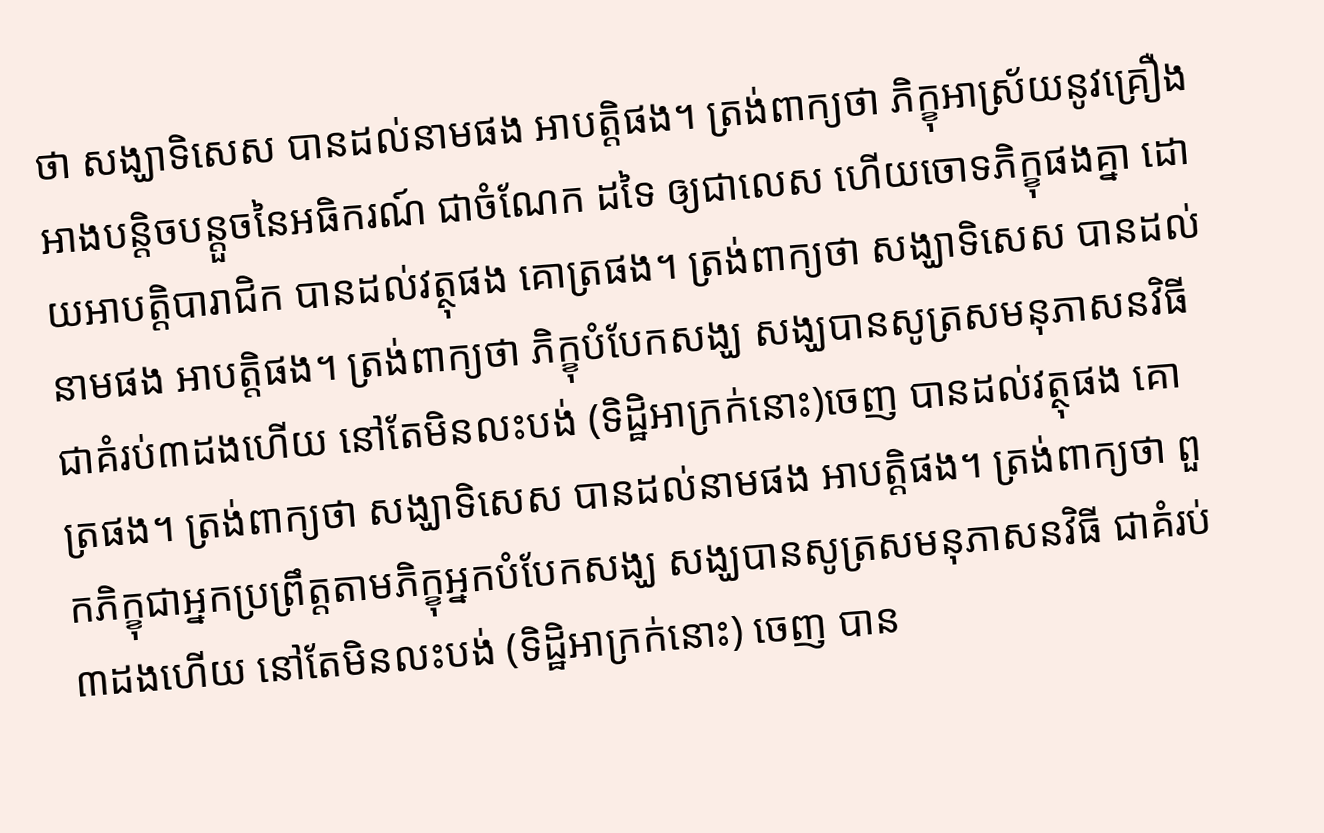ថា សង្ឃាទិសេស បានដល់នាមផង អាបត្តិផង។ ត្រង់ពាក្យថា ភិក្ខុអាស្រ័យនូវគ្រឿងអាងបន្តិចបន្តួចនៃអធិករណ៍ ជាចំណែក ដទៃ ឲ្យជាលេស ហើយចោទភិក្ខុផងគ្នា ដោយអាបត្តិបារាជិក បានដល់វត្ថុផង គោត្រផង។ ត្រង់ពាក្យថា សង្ឃាទិសេស បានដល់នាមផង អាបត្តិផង។ ត្រង់ពាក្យថា ភិក្ខុបំបែកសង្ឃ សង្ឃបានសូត្រសមនុភាសនវិធី ជាគំរប់៣ដងហើយ នៅតែមិនលះបង់ (ទិដ្ឋិអាក្រក់នោះ)ចេញ បានដល់វត្ថុផង គោត្រផង។ ត្រង់ពាក្យថា សង្ឃាទិសេស បានដល់នាមផង អាបត្តិផង។ ត្រង់ពាក្យថា ពួកភិក្ខុជាអ្នកប្រព្រឹត្តតាមភិក្ខុអ្នកបំបែកសង្ឃ សង្ឃបានសូត្រសមនុភាសនវិធី ជាគំរប់៣ដងហើយ នៅតែមិនលះបង់ (ទិដ្ឋិអាក្រក់នោះ) ចេញ បាន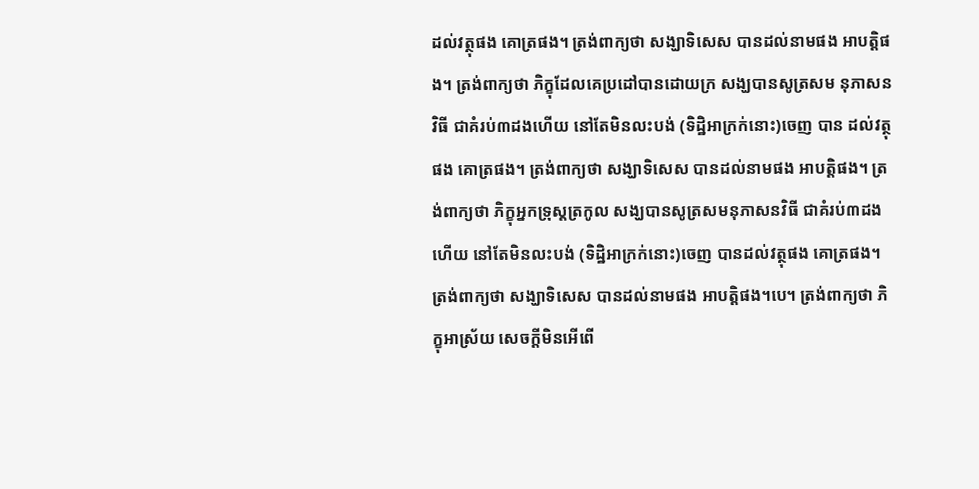ដល់វត្ថុផង គោត្រផង។ ត្រង់ពាក្យថា សង្ឃាទិសេស បានដល់នាមផង អាបត្តិផង។ ត្រង់ពាក្យថា ភិក្ខុដែលគេប្រដៅបានដោយក្រ សង្ឃបានសូត្រសម នុភាសនវិធី ជាគំរប់៣ដងហើយ នៅតែមិនលះបង់ (ទិដ្ឋិអាក្រក់នោះ)ចេញ បាន ដល់វត្ថុផង គោត្រផង។ ត្រង់ពាក្យថា សង្ឃាទិសេស បានដល់នាមផង អាបត្តិផង។ ត្រង់ពាក្យថា ភិក្ខុអ្នកទ្រុស្តត្រកូល សង្ឃបានសូត្រសមនុភាសនវិធី ជាគំរប់៣ដងហើយ នៅតែមិនលះបង់ (ទិដ្ឋិអាក្រក់នោះ)ចេញ បានដល់វត្ថុផង គោត្រផង។ ត្រង់ពាក្យថា សង្ឃាទិសេស បានដល់នាមផង អាបត្តិផង។បេ។ ត្រង់ពាក្យថា ភិក្ខុអាស្រ័យ សេចក្តីមិនអើពើ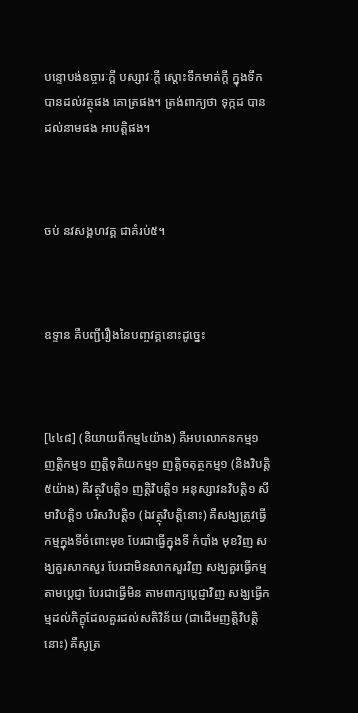បន្ទោបង់ឧច្ចារៈក្តី បស្សាវៈក្តី ស្តោះទឹកមាត់ក្តី ក្នុងទឹក បានដល់វត្ថុផង គោត្រផង។ ត្រង់ពាក្យថា ទុក្កដ បានដល់នាមផង អាបត្តិផង។



ចប់ នវសង្គហវគ្គ ជាគំរប់៥។



ឧទ្ទាន គឺបញ្ជីរឿងនៃបញ្ចវគ្គនោះដូច្នេះ



[៤៤៨] (និយាយពីកម្ម៤យ៉ាង) គឺអបលោកនកម្ម១ ញត្តិកម្ម១ ញត្តិទុតិយកម្ម១ ញត្តិចតុត្ថកម្ម១ (និងវិបត្តិ៥យ៉ាង) គឺវត្ថុវិបត្តិ១ ញត្តិវិបត្តិ១ អនុស្សាវនវិបត្តិ១ សីមាវិបត្តិ១ បរិសវិបត្តិ១ (ឯវត្ថុវិបត្តិនោះ) គឺសង្ឃត្រូវធ្វើកម្មក្នុងទីចំពោះមុខ បែរជាធ្វើក្នុងទី កំបាំង មុខវិញ សង្ឃគួរសាកសួរ បែរជាមិនសាកសួរវិញ សង្ឃគួរធ្វើកម្មតាមប្តេជ្ញា បែរជាធ្វើមិន តាមពាក្យប្តេជ្ញាវិញ សង្ឃធ្វើកម្មដល់ភិក្ខុដែលគួរដល់សតិវិន័យ (ជាដើមញត្តិវិបត្តិនោះ) គឺសូត្រ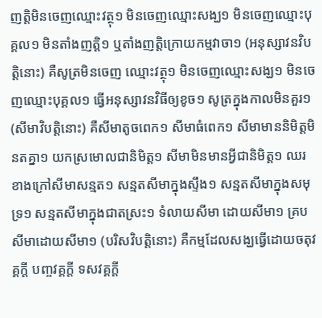ញត្តិមិនចេញឈ្មោះវត្ថុ១ មិនចេញឈ្មោះសង្ឃ១ មិនចេញឈ្មោះបុគ្គល១ មិនតាំងញត្តិ១ ឬតាំងញត្តិក្រោយកម្មវាចា១ (អនុស្សាវនវិបត្តិនោះ) គឺសូត្រមិនចេញ ឈ្មោះវត្ថុ១ មិនចេញឈ្មោះសង្ឃ១ មិនចេញឈ្មោះបុគ្គល១ ធ្វើអនុស្សាវនវិធីឲ្យខូច១ សូត្រក្នុងកាលមិនគួរ១ (សីមាវិបត្តិនោះ) គឺសីមាតូចពេក១ សីមាធំពេក១ សីមាមាននិមិត្តមិនតគ្នា១ យកស្រមោលជានិមិត្ត១ សីមាមិនមានអ្វីជានិមិត្ត១ ឈរខាងក្រៅសីមាសន្មត១ សន្មតសីមាក្នុងស្ទឹង១ សន្មតសីមាក្នុងសមុទ្រ១ សន្មតសីមាក្នុងជាតស្រះ១ ទំលាយសីមា ដោយសីមា១ គ្របសីមាដោយសីមា១ (បរិសវិបត្តិនោះ) គឺកម្មដែលសង្ឃធ្វើដោយចតុវគ្គក្តី បញ្ចវគ្គក្តី ទសវគ្គក្តី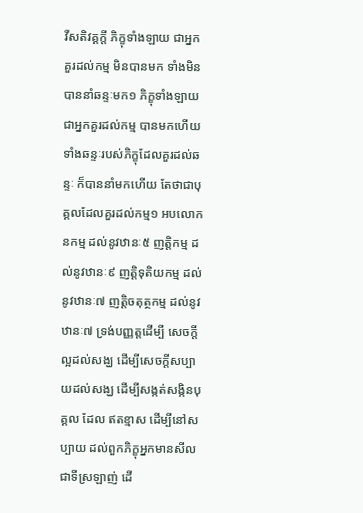វីសតិវគ្គក្តី ភិក្ខុទាំងឡាយ ជាអ្នកគួរដល់កម្ម មិនបានមក ទាំងមិនបាននាំឆន្ទៈមក១ ភិក្ខុទាំងឡាយ ជាអ្នកគួរដល់កម្ម បានមកហើយ ទាំងឆន្ទៈរបស់ភិក្ខុដែលគួរដល់ឆន្ទៈ ក៏បាននាំមកហើយ តែថាជាបុគ្គលដែលគួរដល់កម្ម១ អបលោកនកម្ម ដល់នូវឋានៈ៥ ញត្តិកម្ម ដល់នូវឋានៈ៩ ញត្តិទុតិយកម្ម ដល់នូវឋានៈ៧ ញត្តិចតុត្ថកម្ម ដល់នូវឋានៈ៧ ទ្រង់បញ្ញត្តដើម្បី សេចក្តីល្អដល់សង្ឃ ដើម្បីសេចក្តីសប្បាយដល់សង្ឃ ដើម្បីសង្កត់សង្កិនបុគ្គល ដែល ឥតខ្មាស ដើម្បីនៅសប្បាយ ដល់ពួកភិក្ខុអ្នកមានសីលជាទីស្រឡាញ់ ដើ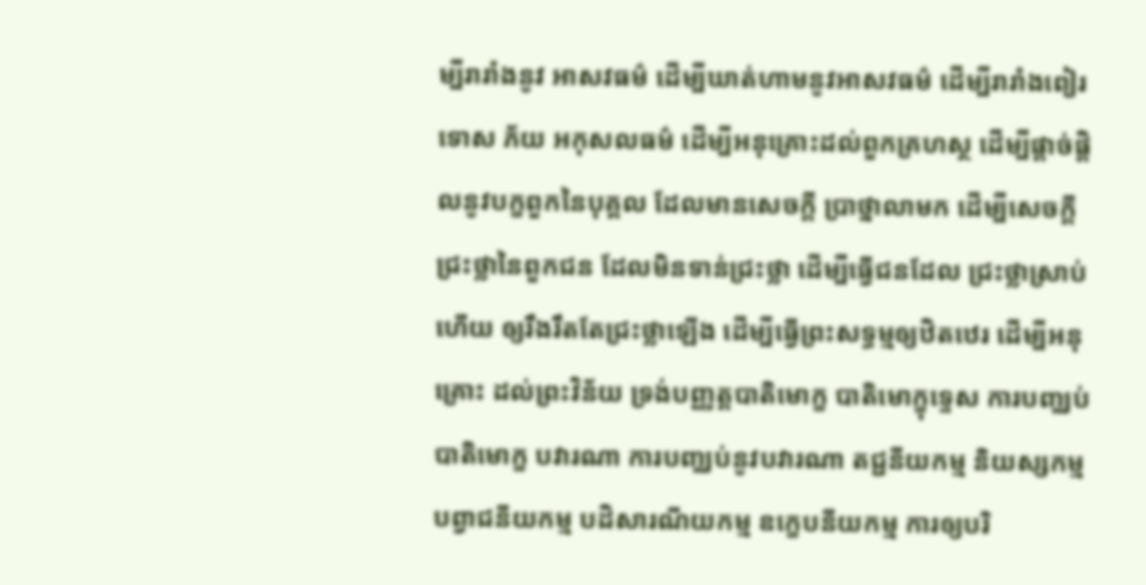ម្បីរារាំងនូវ អាសវធម៌ ដើម្បីឃាត់ហាមនូវអាសវធម៌ ដើម្បីរារាំងពៀរ ទោស ភ័យ អកុសលធម៌ ដើម្បីអនុគ្រោះដល់ពួកគ្រហស្ថ ដើម្បីផ្តាច់ផ្តិលនូវបក្ខពួកនៃបុគ្គល ដែលមានសេចក្តី ប្រាថ្នាលាមក ដើម្បីសេចក្តីជ្រះថ្លានៃពួកជន ដែលមិនទាន់ជ្រះថ្លា ដើម្បីធ្វើជនដែល ជ្រះថ្លាស្រាប់ហើយ ឲ្យរឹងរឹតតែជ្រះថ្លាឡើង ដើម្បីធ្វើព្រះសទ្ធម្មឲ្យឋិតឋេរ ដើម្បីអនុគ្រោះ ដល់ព្រះវិន័យ ទ្រង់បញ្ញត្តបាតិមោក្ខ បាតិមោក្ខុទ្ទេស ការបញ្ឈប់បាតិមោក្ខ បវារណា ការបញ្ឈប់នូវបវារណា តជ្ជនីយកម្ម និយស្សកម្ម បព្វាជនីយកម្ម បដិសារណីយកម្ម ឧក្ខេបនីយកម្ម ការឲ្យបរិ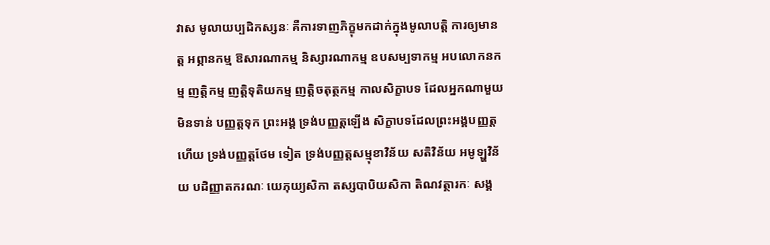វាស មូលាយប្បដិកស្សនៈ គឺការទាញភិក្ខុមកដាក់ក្នុងមូលាបត្តិ ការឲ្យមានត្ត អព្ភានកម្ម ឱសារណាកម្ម និស្សារណាកម្ម ឧបសម្បទាកម្ម អបលោកនកម្ម ញត្តិកម្ម ញត្តិទុតិយកម្ម ញត្តិចតុត្ថកម្ម កាលសិក្ខាបទ ដែលអ្នកណាមួយ មិនទាន់ បញ្ញត្តទុក ព្រះអង្គ ទ្រង់បញ្ញត្តឡើង សិក្ខាបទដែលព្រះអង្គបញ្ញត្តហើយ ទ្រង់បញ្ញត្តថែម ទៀត ទ្រង់បញ្ញត្តសម្មុខាវិន័យ សតិវិន័យ អមូឡ្ហវិន័យ បដិញ្ញាតករណៈ យេភុយ្យសិកា តស្សបាបិយសិកា តិណវត្ថារកៈ សង្គ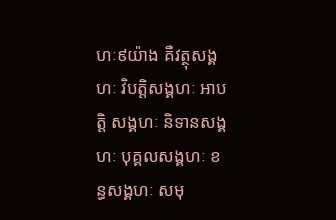ហៈ៩យ៉ាង គឺវត្ថុសង្គហៈ វិបត្តិសង្គហៈ អាបត្តិ សង្គហៈ និទានសង្គហៈ បុគ្គលសង្គហៈ ខន្ធសង្គហៈ សមុ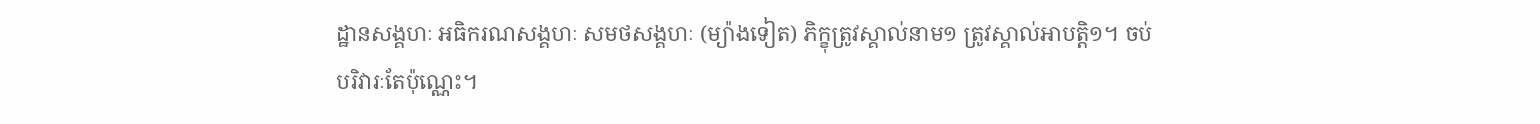ដ្ឋានសង្គហៈ អធិករណសង្គហៈ សមថសង្គហៈ (ម្យ៉ាងទៀត) ភិក្ខុត្រូវស្គាល់នាម១ ត្រូវស្គាល់អាបត្តិ១។ ចប់ បរិវារៈតែប៉ុណ្ណេះ។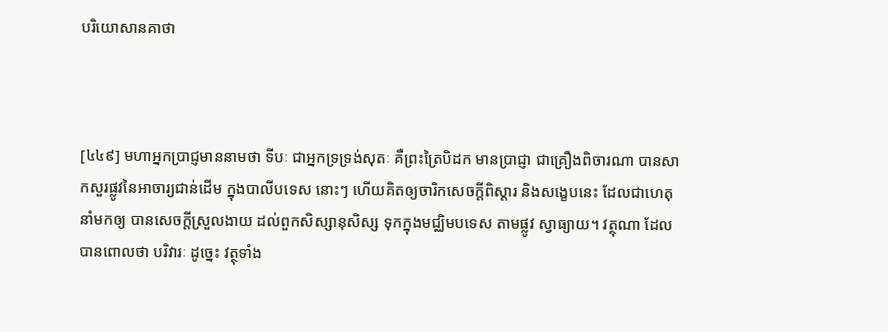បរិយោសានគាថា



[៤៤៩] មហាអ្នកប្រាជ្ញមាននាមថា ទីបៈ ជាអ្នកទ្រទ្រង់សុតៈ គឺព្រះត្រៃបិដក មានប្រាជ្ញា ជាគ្រឿងពិចារណា បានសាកសួរផ្លូវនៃអាចារ្យជាន់ដើម ក្នុងបាលីបទេស នោះៗ ហើយគិតឲ្យចារិកសេចក្តីពិស្តារ និងសង្ខេបនេះ ដែលជាហេតុនាំមកឲ្យ បានសេចក្តីស្រួលងាយ ដល់ពួកសិស្សានុសិស្ស ទុកក្នុងមជ្ឈិមបទេស តាមផ្លូវ ស្វាធ្យាយ។ វត្ថុណា ដែលបានពោលថា បរិវារៈ ដូច្នេះ វត្ថុទាំង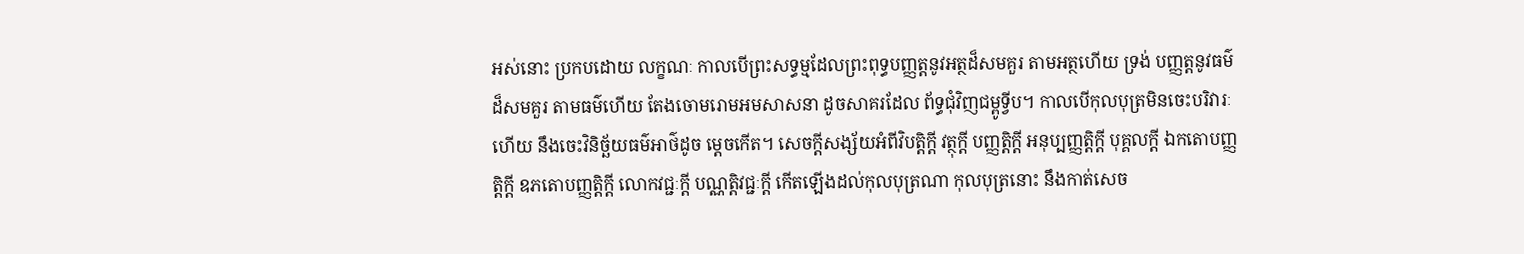អស់នោះ ប្រកបដោយ លក្ខណៈ កាលបើព្រះសទ្ធម្មដែលព្រះពុទ្ធបញ្ញត្តនូវអត្ថដ៏សមគួរ តាមអត្ថហើយ ទ្រង់ បញ្ញត្តនូវធម៌ដ៏សមគួរ តាមធម៌ហើយ តែងចោមរោមអមសាសនា ដូចសាគរដែល ព័ទ្ធជុំវិញជម្ពូទ្វីប។ កាលបើកុលបុត្រមិនចេះបរិវារៈហើយ នឹងចេះវិនិច្ឆ័យធម៌អាថ៌ដូច ម្តេចកើត។ សេចក្តីសង្ស័យអំពីវិបត្តិក្តី វត្ថុក្តី បញ្ញត្តិក្តី អនុប្បញ្ញត្តិក្តី បុគ្គលក្តី ឯកតោបញ្ញត្តិក្តី ឧភតោបញ្ញត្តិក្តី លោកវជ្ជៈក្តី បណ្ណត្តិវជ្ជៈក្តី កើតឡើងដល់កុលបុត្រណា កុលបុត្រនោះ នឹងកាត់សេច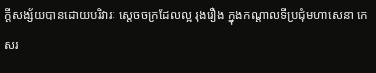ក្តីសង្ស័យបានដោយបរិវារៈ ស្តេចចក្រដែលល្អ រុងរឿង ក្នុងកណ្តាលទីប្រជុំមហាសេនា កេសរ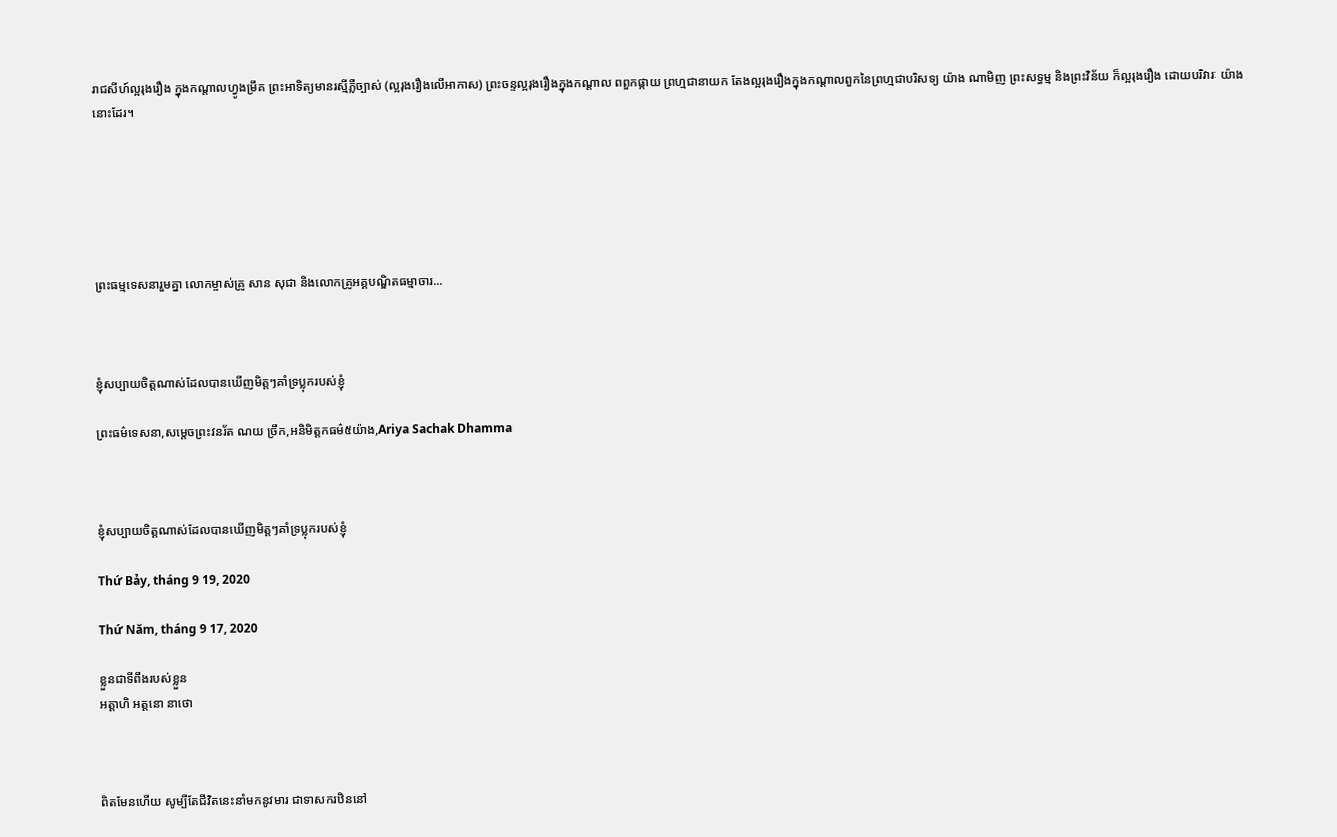រាជសីហ៍ល្អរុងរឿង ក្នុងកណ្តាលហ្វូងម្រឹគ ព្រះអាទិត្យមានរស្មីភ្លឺច្បាស់ (ល្អរុងរឿងលើអាកាស) ព្រះចន្ទល្អរុងរឿងក្នុងកណ្តាល ពពួកផ្កាយ ព្រហ្មជានាយក តែងល្អរុងរឿងក្នុងកណ្តាលពួកនៃព្រហ្មជាបរិសទ្យ យ៉ាង ណាមិញ ព្រះសទ្ធម្ម និងព្រះវិន័យ ក៏ល្អរុងរឿង ដោយបរិវារៈ យ៉ាងនោះដែរ។






ព្រះធម្មទេសនារួមគ្នា លោកម្ចាស់គ្រូ សាន សុជា និងលោកគ្រូអគ្គបណ្ឌិតធម្មាចារ...



ខ្ញុំសប្បាយចិត្តណាស់ដែលបានឃើញមិត្តៗគាំទ្រប្លុករបស់ខ្ញុំ

ព្រះធម៌ទេសនា,សម្តេចព្រះវនរ័ត ណយ ច្រឹក,អនិមិត្តកធម៌៥យ៉ាង,Ariya Sachak Dhamma



ខ្ញុំសប្បាយចិត្តណាស់ដែលបានឃើញមិត្តៗគាំទ្រប្លុករបស់ខ្ញុំ

Thứ Bảy, tháng 9 19, 2020

Thứ Năm, tháng 9 17, 2020

ខ្លួនជាទីពឹងរបស់ខ្លួន
អត្តាហិ អត្តនោ នាថោ



ពិតមែនហើយ សូម្បីតែជីវិតនេះនាំមកនូវមារ ជាទាសករឋិននៅ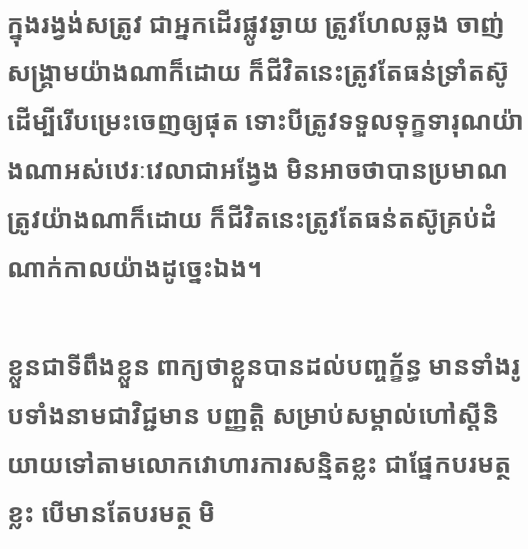ក្នុងរង្វង់សត្រូវ ជាអ្នកដើរផ្លូវឆ្ងាយ ត្រូវហែលឆ្លង ចាញ់សង្គ្រាមយ៉ាងណាក៏ដោយ ក៏ជីវិតនេះត្រូវតែធន់ទ្រាំតស៊ូ ដើម្បីរើបម្រេះចេញឲ្យផុត ទោះបីត្រូវទទួលទុក្ខទារុណយ៉ាងណាអស់ឋេរៈវេលាជាអង្វែង មិនអាចថាបានប្រមាណត្រូវយ៉ាងណាក៏ដោយ ក៏ជីវិតនេះត្រូវតែធន់តស៊ូគ្រប់ដំណាក់កាលយ៉ាងដូច្នេះឯង។

ខ្លួនជាទីពឹងខ្លួន ពាក្យថាខ្លួនបានដល់បញ្ចក្ខ័ន្ធ មានទាំងរូបទាំងនាមជាវិជ្ជមាន បញ្ញត្តិ សម្រាប់សម្គាល់ហៅស្ដីនិយាយទៅតាមលោកវោហារការសន្មិតខ្លះ ជាផ្នែកបរមត្ថខ្លះ បើមានតែបរមត្ថ មិ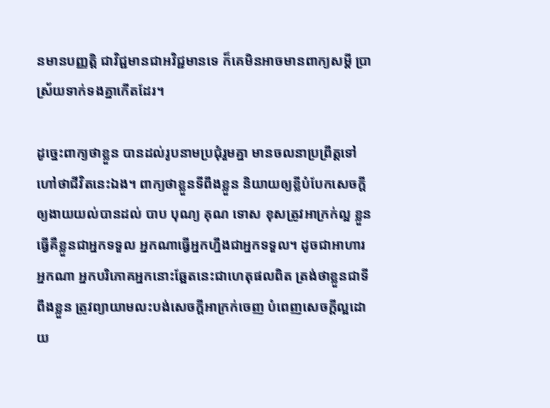នមានបញ្ញត្តិ ជាវិជ្ជមានជាអវិជ្ជមានទេ ក៏គេមិនអាចមានពាក្យសម្ដី ប្រាស្រ័យទាក់ទងគ្នាកើតដែរ។

ដូច្នេះពាក្យថាខ្លួន បានដល់រូបនាមប្រជុំរួមគ្នា មានចលនាប្រព្រឹត្តទៅហៅថាជីវិតនេះឯង។ ពាក្យថាខ្លួនទីពឹងខ្លួន និយាយឲ្យខ្លីបំបែកសេចក្ដីឲ្យងាយយល់បានដល់ បាប បុណ្យ គុណ ទោស ខុសត្រូវអាក្រក់ល្អ ខ្លួនធ្វើគឺខ្លួនជាអ្នកទទួល អ្នកណាធ្វើអ្នកហ្នឹងជាអ្នកទទួល។ ដូចជាអាហារ អ្នកណា អ្នកបរិភោគអ្នកនោះឆ្អែតនេះជាហេតុផលពិត ត្រង់ថាខ្លួនជាទីពឹងខ្លួន ត្រូវព្យាយាមលះបង់សេចក្ដីអាក្រក់ចេញ បំពេញសេចក្ដីល្អដោយ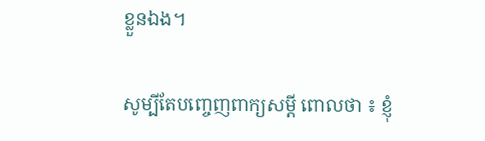ខ្លួនឯង។

សូម្បីតែបញ្ចេញពាក្យសម្ដី ពោលថា ៖ ខ្ញុំ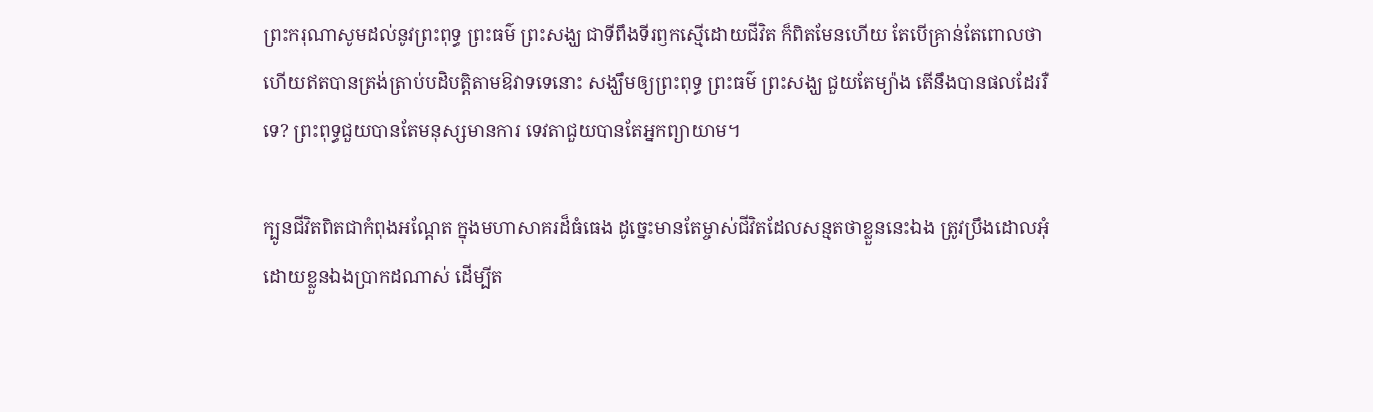ព្រះករុណាសូមដល់នូវព្រះពុទ្ធ ព្រះធម៌ ព្រះសង្ឃ ជាទីពឹងទីរឭកស្មើដោយជីវិត ក៏ពិតមែនហើយ តែបើគ្រាន់តែពោលថា ហើយឥតបានត្រង់ត្រាប់បដិបត្តិតាមឱវាទទេនោះ សង្ឃឹមឲ្យព្រះពុទ្ធ ព្រះធម៌ ព្រះសង្ឃ ជួយតែម្យ៉ាង តើនឹងបានផលដែររឺទេ? ព្រះពុទ្ធជួយបានតែមនុស្សមានការ ទេវតាជួយបានតែអ្នកព្យាយាម។

ក្បូនជីវិតពិតជាកំពុងអណ្ដែត ក្នុងមហាសាគរដ៏ធំធេង ដូច្នេះមានតែម្ចាស់ជីវិតដែលសន្មតថាខ្លួននេះឯង ត្រូវប្រឹងដោលអុំដោយខ្លួនឯងប្រាកដណាស់ ដើម្បីត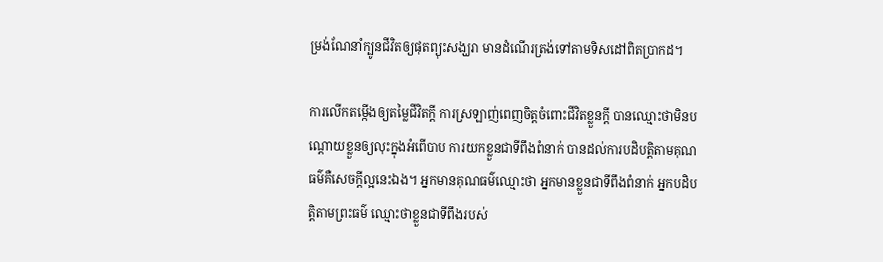ម្រង់ណែនាំក្បូនជីវិតឲ្យផុតព្យុះសង្ឃរា មានដំណើរត្រង់ទៅតាមទិសដៅពិតប្រាកដ។

ការលើកតម្កើងឲ្យតម្លៃជីវិតក្ដី ការស្រឡាញ់ពេញចិត្តចំពោះជីវិតខ្លួនក្ដី បានឈ្មោះថាមិនបណ្ដោយខ្លួនឲ្យលុះក្នុងអំពើបាប ការយកខ្លួនជាទីពឹងពំនាក់ បានដល់ការបដិបត្តិតាមគុណធម៌គឺសេចក្ដីល្អនេះឯង។ អ្នកមានគុណធម៌ឈ្មោះថា អ្នកមានខ្លួនជាទីពឹងពំនាក់ អ្នកបដិបត្តិតាមព្រះធម៌ ឈ្មោះថាខ្លួនជាទីពឹងរបស់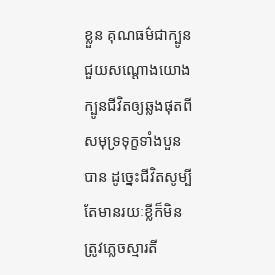ខ្លួន គុណធម៌ជាក្បូន ជួយសណ្ដោងយោងក្បូនជីវិតឲ្យឆ្លងផុតពីសមុទ្រទុក្ខទាំងបួនបាន ដូច្នេះជីវិតសូម្បីតែមានរយៈខ្លីក៏មិនត្រូវភ្លេចស្មារតី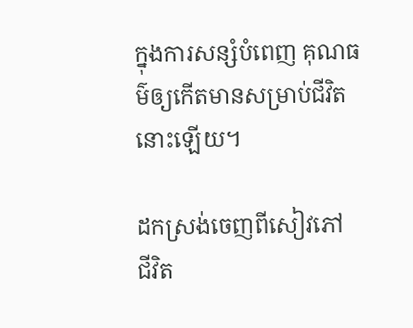ក្នុងការសន្សំបំពេញ គុណធម៌ឲ្យកើតមានសម្រាប់ជីវិតនោះឡើយ។

ដកស្រង់ចេញពីសៀវភៅ ជីវិត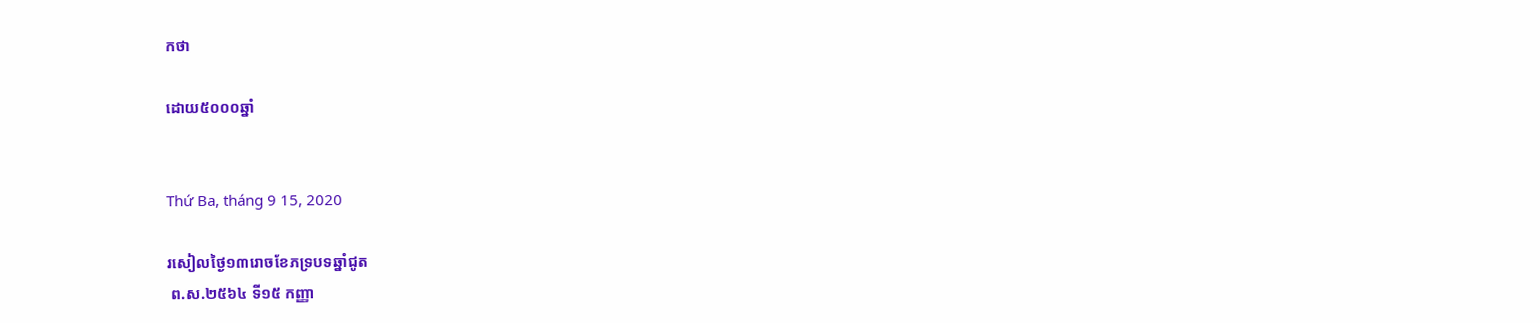កថា

ដោយ៥០០០ឆ្នាំ


Thứ Ba, tháng 9 15, 2020

រសៀលថ្ងៃ១៣រោចខែភទ្របទឆ្នាំជូត
 ព.ស.២៥៦៤ ទី១៥ កញ្ញា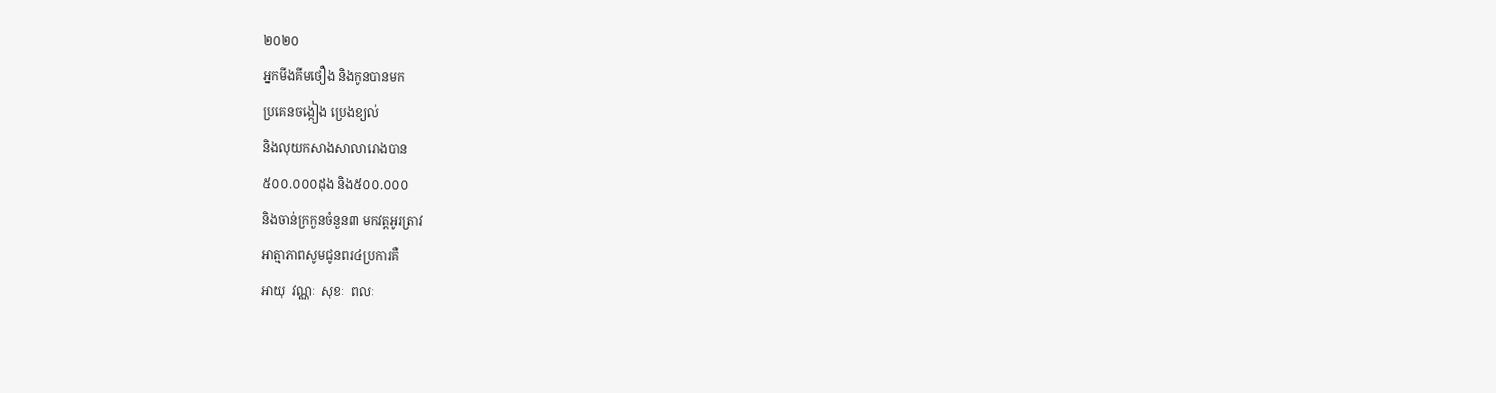២០២០
អ្នកមីងគីមថឿង និងកូនបានមក
ប្រគេនចង្កៀង ប្រេងខ្យល់
និងលុយកសាងសាលារោងបាន
៥០០.០០០ដុង និង៥០០.០០០
និងចាន់ក្រកួនចំនួន៣ មកវត្តអូរត្រាវ
អាត្មាភាពសូមជូនពរ៤ប្រការគឺ
អាយុ  វណ្ណៈ  សុខៈ  ពលៈ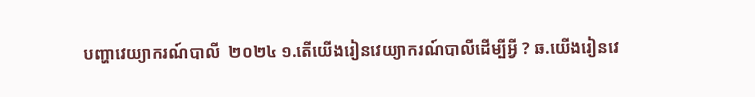បញ្ហាវេយ្យាករណ៍បាលី  ២០២៤ ១.តើយើងរៀនវេយ្យាករណ៍បាលីដើម្បីអ្វី ? ឆ.យើងរៀនវេ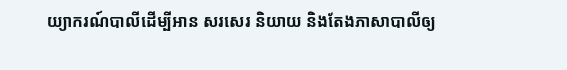យ្យាករណ៍បាលីដើម្បីអាន សរសេរ និយាយ និងតែងភាសាបាលីឲ្យ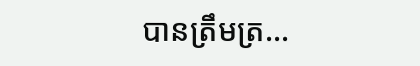បានត្រឹមត្រ...